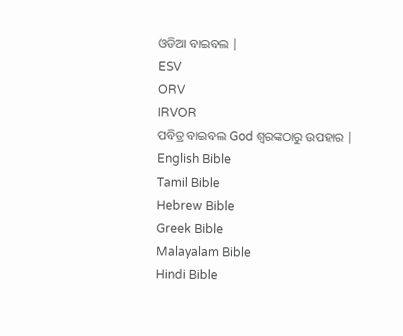ଓଡିଆ ବାଇବଲ |
ESV
ORV
IRVOR
ପବିତ୍ର ବାଇବଲ God ଶ୍ବରଙ୍କଠାରୁ ଉପହାର |
English Bible
Tamil Bible
Hebrew Bible
Greek Bible
Malayalam Bible
Hindi Bible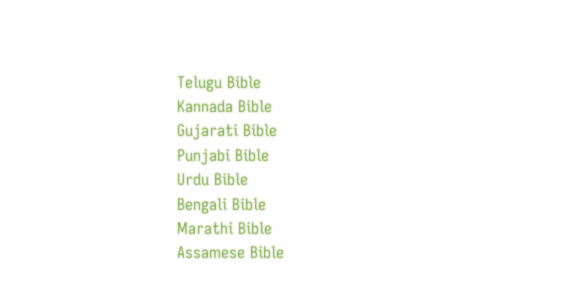Telugu Bible
Kannada Bible
Gujarati Bible
Punjabi Bible
Urdu Bible
Bengali Bible
Marathi Bible
Assamese Bible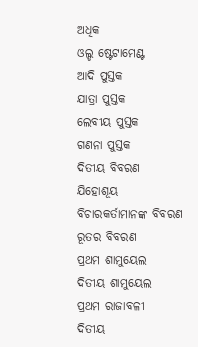ଅଧିକ
ଓଲ୍ଡ ଷ୍ଟେଟାମେଣ୍ଟ
ଆଦି ପୁସ୍ତକ
ଯାତ୍ରା ପୁସ୍ତକ
ଲେବୀୟ ପୁସ୍ତକ
ଗଣନା ପୁସ୍ତକ
ଦିତୀୟ ବିବରଣ
ଯିହୋଶୂୟ
ବିଚାରକର୍ତାମାନଙ୍କ ବିବରଣ
ରୂତର ବିବରଣ
ପ୍ରଥମ ଶାମୁୟେଲ
ଦିତୀୟ ଶାମୁୟେଲ
ପ୍ରଥମ ରାଜାବଳୀ
ଦିତୀୟ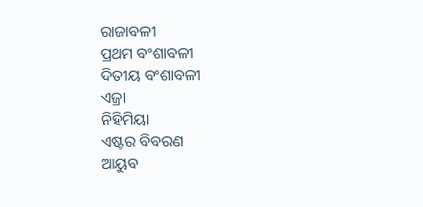ରାଜାବଳୀ
ପ୍ରଥମ ବଂଶାବଳୀ
ଦିତୀୟ ବଂଶାବଳୀ
ଏଜ୍ରା
ନିହିମିୟା
ଏଷ୍ଟର ବିବରଣ
ଆୟୁବ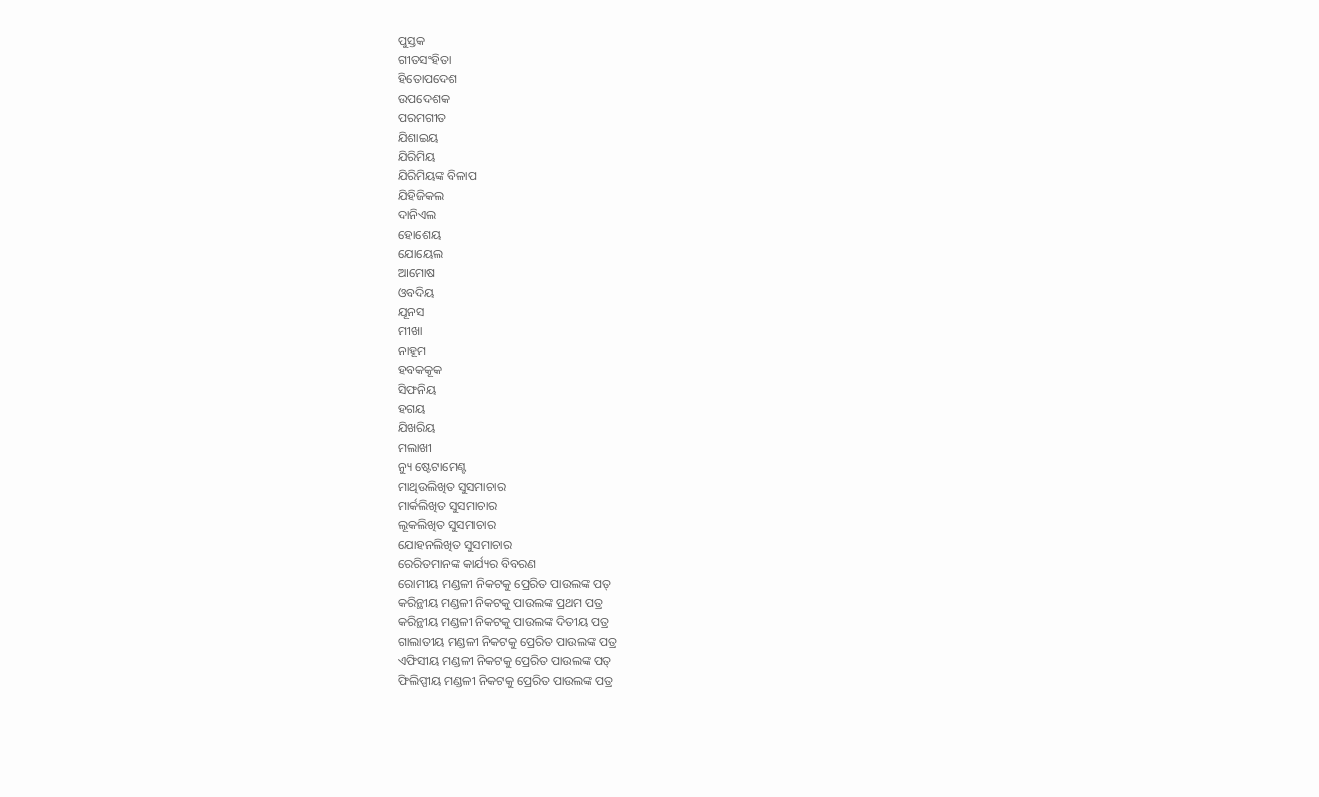ପୁସ୍ତକ
ଗୀତସଂହିତା
ହିତୋପଦେଶ
ଉପଦେଶକ
ପରମଗୀତ
ଯିଶାଇୟ
ଯିରିମିୟ
ଯିରିମିୟଙ୍କ ବିଳାପ
ଯିହିଜିକଲ
ଦାନିଏଲ
ହୋଶେୟ
ଯୋୟେଲ
ଆମୋଷ
ଓବଦିୟ
ଯୂନସ
ମୀଖା
ନାହୂମ
ହବକକୂକ
ସିଫନିୟ
ହଗୟ
ଯିଖରିୟ
ମଲାଖୀ
ନ୍ୟୁ ଷ୍ଟେଟାମେଣ୍ଟ
ମାଥିଉଲିଖିତ ସୁସମାଚାର
ମାର୍କଲିଖିତ ସୁସମାଚାର
ଲୂକଲିଖିତ ସୁସମାଚାର
ଯୋହନଲିଖିତ ସୁସମାଚାର
ରେରିତମାନଙ୍କ କାର୍ଯ୍ୟର ବିବରଣ
ରୋମୀୟ ମଣ୍ଡଳୀ ନିକଟକୁ ପ୍ରେରିତ ପାଉଲଙ୍କ ପତ୍
କରିନ୍ଥୀୟ ମଣ୍ଡଳୀ ନିକଟକୁ ପାଉଲଙ୍କ ପ୍ରଥମ ପତ୍ର
କରିନ୍ଥୀୟ ମଣ୍ଡଳୀ ନିକଟକୁ ପାଉଲଙ୍କ ଦିତୀୟ ପତ୍ର
ଗାଲାତୀୟ ମଣ୍ଡଳୀ ନିକଟକୁ ପ୍ରେରିତ ପାଉଲଙ୍କ ପତ୍ର
ଏଫିସୀୟ ମଣ୍ଡଳୀ ନିକଟକୁ ପ୍ରେରିତ ପାଉଲଙ୍କ ପତ୍
ଫିଲିପ୍ପୀୟ ମଣ୍ଡଳୀ ନିକଟକୁ ପ୍ରେରିତ ପାଉଲଙ୍କ ପତ୍ର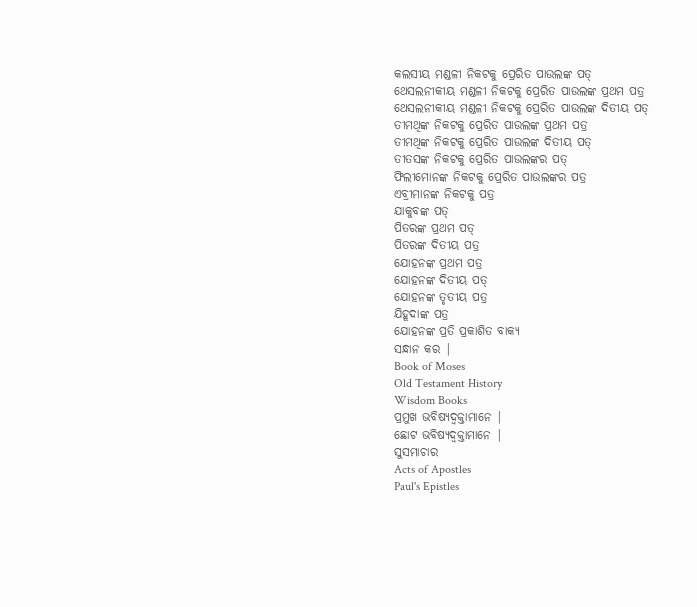କଲସୀୟ ମଣ୍ଡଳୀ ନିକଟକୁ ପ୍ରେରିତ ପାଉଲଙ୍କ ପତ୍
ଥେସଲନୀକୀୟ ମଣ୍ଡଳୀ ନିକଟକୁ ପ୍ରେରିତ ପାଉଲଙ୍କ ପ୍ରଥମ ପତ୍ର
ଥେସଲନୀକୀୟ ମଣ୍ଡଳୀ ନିକଟକୁ ପ୍ରେରିତ ପାଉଲଙ୍କ ଦିତୀୟ ପତ୍
ତୀମଥିଙ୍କ ନିକଟକୁ ପ୍ରେରିତ ପାଉଲଙ୍କ ପ୍ରଥମ ପତ୍ର
ତୀମଥିଙ୍କ ନିକଟକୁ ପ୍ରେରିତ ପାଉଲଙ୍କ ଦିତୀୟ ପତ୍
ତୀତସଙ୍କ ନିକଟକୁ ପ୍ରେରିତ ପାଉଲଙ୍କର ପତ୍
ଫିଲୀମୋନଙ୍କ ନିକଟକୁ ପ୍ରେରିତ ପାଉଲଙ୍କର ପତ୍ର
ଏବ୍ରୀମାନଙ୍କ ନିକଟକୁ ପତ୍ର
ଯାକୁବଙ୍କ ପତ୍
ପିତରଙ୍କ ପ୍ରଥମ ପତ୍
ପିତରଙ୍କ ଦିତୀୟ ପତ୍ର
ଯୋହନଙ୍କ ପ୍ରଥମ ପତ୍ର
ଯୋହନଙ୍କ ଦିତୀୟ ପତ୍
ଯୋହନଙ୍କ ତୃତୀୟ ପତ୍ର
ଯିହୂଦାଙ୍କ ପତ୍ର
ଯୋହନଙ୍କ ପ୍ରତି ପ୍ରକାଶିତ ବାକ୍ୟ
ସନ୍ଧାନ କର |
Book of Moses
Old Testament History
Wisdom Books
ପ୍ରମୁଖ ଭବିଷ୍ୟଦ୍ବକ୍ତାମାନେ |
ଛୋଟ ଭବିଷ୍ୟଦ୍ବକ୍ତାମାନେ |
ସୁସମାଚାର
Acts of Apostles
Paul's Epistles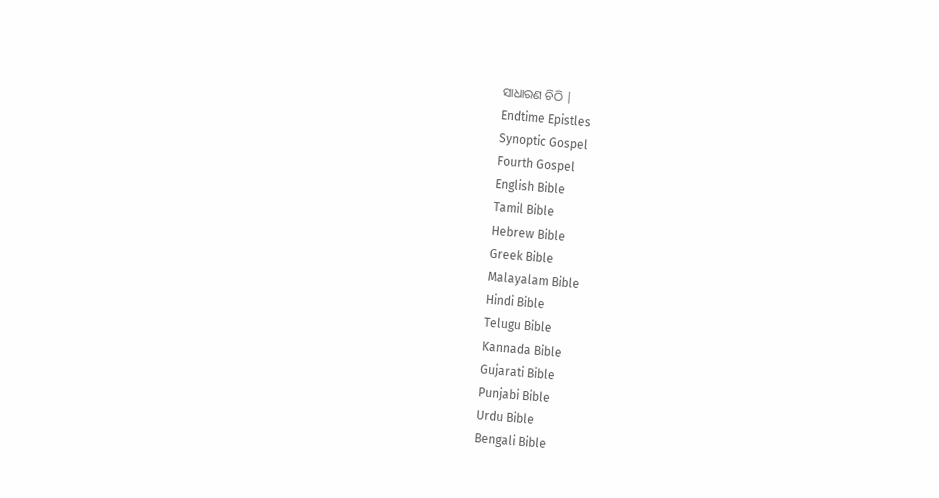ସାଧାରଣ ଚିଠି |
Endtime Epistles
Synoptic Gospel
Fourth Gospel
English Bible
Tamil Bible
Hebrew Bible
Greek Bible
Malayalam Bible
Hindi Bible
Telugu Bible
Kannada Bible
Gujarati Bible
Punjabi Bible
Urdu Bible
Bengali Bible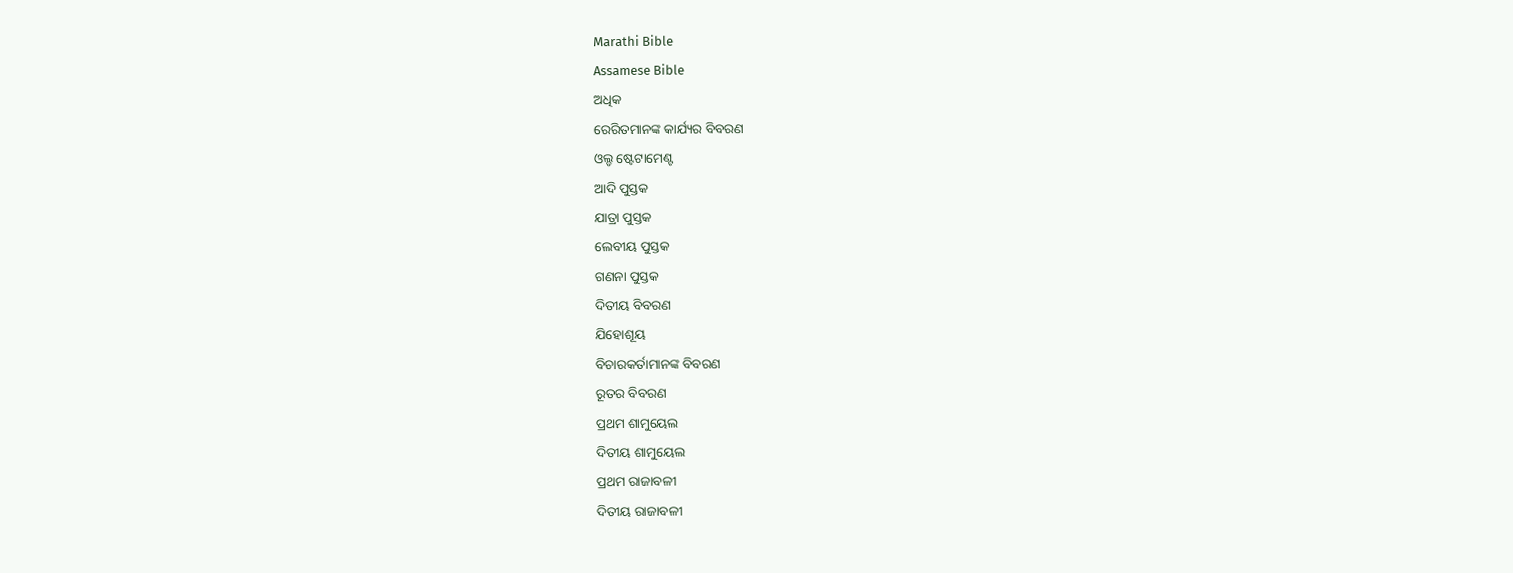Marathi Bible
Assamese Bible
ଅଧିକ
ରେରିତମାନଙ୍କ କାର୍ଯ୍ୟର ବିବରଣ
ଓଲ୍ଡ ଷ୍ଟେଟାମେଣ୍ଟ
ଆଦି ପୁସ୍ତକ
ଯାତ୍ରା ପୁସ୍ତକ
ଲେବୀୟ ପୁସ୍ତକ
ଗଣନା ପୁସ୍ତକ
ଦିତୀୟ ବିବରଣ
ଯିହୋଶୂୟ
ବିଚାରକର୍ତାମାନଙ୍କ ବିବରଣ
ରୂତର ବିବରଣ
ପ୍ରଥମ ଶାମୁୟେଲ
ଦିତୀୟ ଶାମୁୟେଲ
ପ୍ରଥମ ରାଜାବଳୀ
ଦିତୀୟ ରାଜାବଳୀ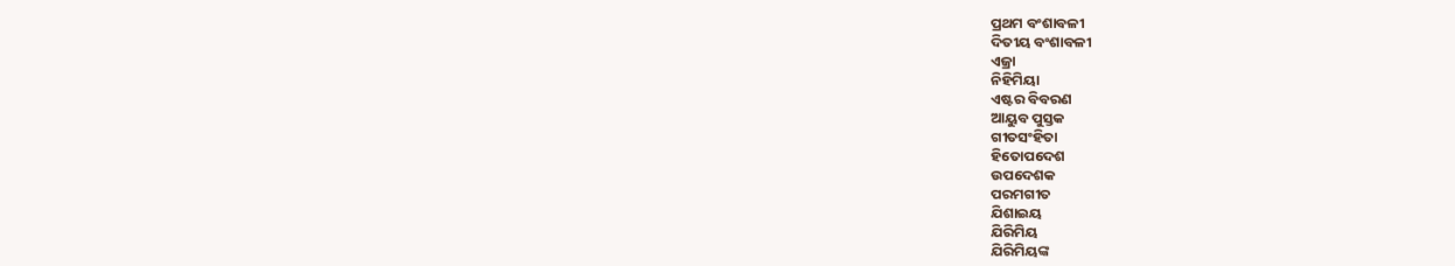ପ୍ରଥମ ବଂଶାବଳୀ
ଦିତୀୟ ବଂଶାବଳୀ
ଏଜ୍ରା
ନିହିମିୟା
ଏଷ୍ଟର ବିବରଣ
ଆୟୁବ ପୁସ୍ତକ
ଗୀତସଂହିତା
ହିତୋପଦେଶ
ଉପଦେଶକ
ପରମଗୀତ
ଯିଶାଇୟ
ଯିରିମିୟ
ଯିରିମିୟଙ୍କ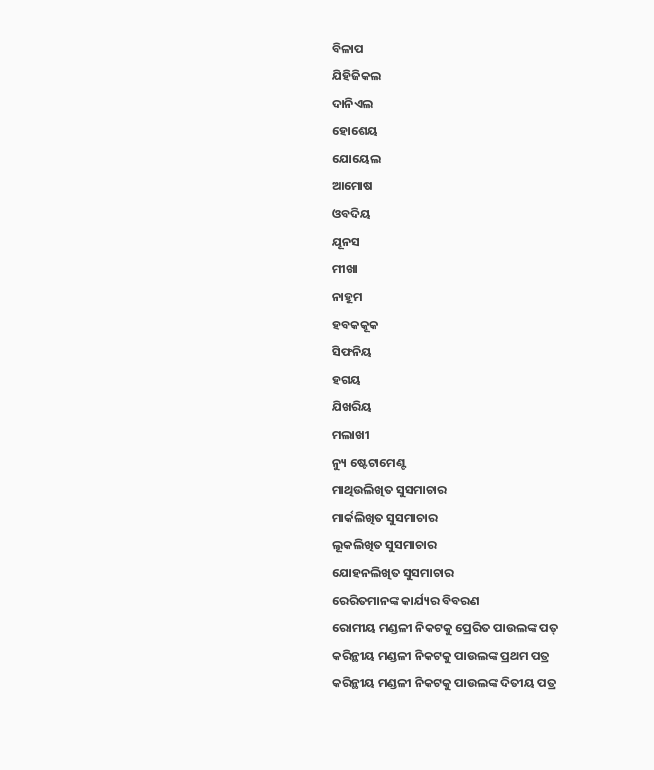ବିଳାପ
ଯିହିଜିକଲ
ଦାନିଏଲ
ହୋଶେୟ
ଯୋୟେଲ
ଆମୋଷ
ଓବଦିୟ
ଯୂନସ
ମୀଖା
ନାହୂମ
ହବକକୂକ
ସିଫନିୟ
ହଗୟ
ଯିଖରିୟ
ମଲାଖୀ
ନ୍ୟୁ ଷ୍ଟେଟାମେଣ୍ଟ
ମାଥିଉଲିଖିତ ସୁସମାଚାର
ମାର୍କଲିଖିତ ସୁସମାଚାର
ଲୂକଲିଖିତ ସୁସମାଚାର
ଯୋହନଲିଖିତ ସୁସମାଚାର
ରେରିତମାନଙ୍କ କାର୍ଯ୍ୟର ବିବରଣ
ରୋମୀୟ ମଣ୍ଡଳୀ ନିକଟକୁ ପ୍ରେରିତ ପାଉଲଙ୍କ ପତ୍
କରିନ୍ଥୀୟ ମଣ୍ଡଳୀ ନିକଟକୁ ପାଉଲଙ୍କ ପ୍ରଥମ ପତ୍ର
କରିନ୍ଥୀୟ ମଣ୍ଡଳୀ ନିକଟକୁ ପାଉଲଙ୍କ ଦିତୀୟ ପତ୍ର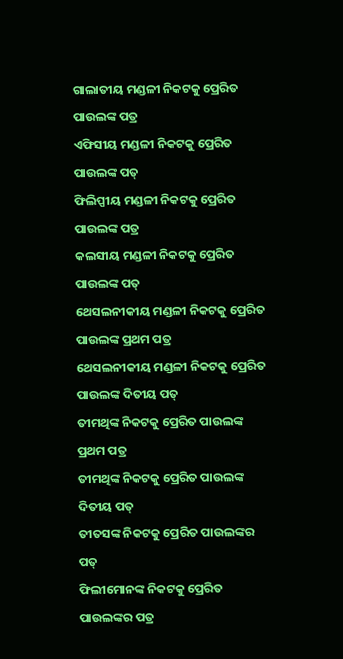ଗାଲାତୀୟ ମଣ୍ଡଳୀ ନିକଟକୁ ପ୍ରେରିତ ପାଉଲଙ୍କ ପତ୍ର
ଏଫିସୀୟ ମଣ୍ଡଳୀ ନିକଟକୁ ପ୍ରେରିତ ପାଉଲଙ୍କ ପତ୍
ଫିଲିପ୍ପୀୟ ମଣ୍ଡଳୀ ନିକଟକୁ ପ୍ରେରିତ ପାଉଲଙ୍କ ପତ୍ର
କଲସୀୟ ମଣ୍ଡଳୀ ନିକଟକୁ ପ୍ରେରିତ ପାଉଲଙ୍କ ପତ୍
ଥେସଲନୀକୀୟ ମଣ୍ଡଳୀ ନିକଟକୁ ପ୍ରେରିତ ପାଉଲଙ୍କ ପ୍ରଥମ ପତ୍ର
ଥେସଲନୀକୀୟ ମଣ୍ଡଳୀ ନିକଟକୁ ପ୍ରେରିତ ପାଉଲଙ୍କ ଦିତୀୟ ପତ୍
ତୀମଥିଙ୍କ ନିକଟକୁ ପ୍ରେରିତ ପାଉଲଙ୍କ ପ୍ରଥମ ପତ୍ର
ତୀମଥିଙ୍କ ନିକଟକୁ ପ୍ରେରିତ ପାଉଲଙ୍କ ଦିତୀୟ ପତ୍
ତୀତସଙ୍କ ନିକଟକୁ ପ୍ରେରିତ ପାଉଲଙ୍କର ପତ୍
ଫିଲୀମୋନଙ୍କ ନିକଟକୁ ପ୍ରେରିତ ପାଉଲଙ୍କର ପତ୍ର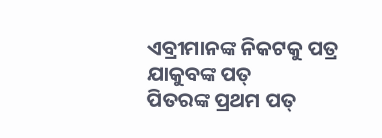ଏବ୍ରୀମାନଙ୍କ ନିକଟକୁ ପତ୍ର
ଯାକୁବଙ୍କ ପତ୍
ପିତରଙ୍କ ପ୍ରଥମ ପତ୍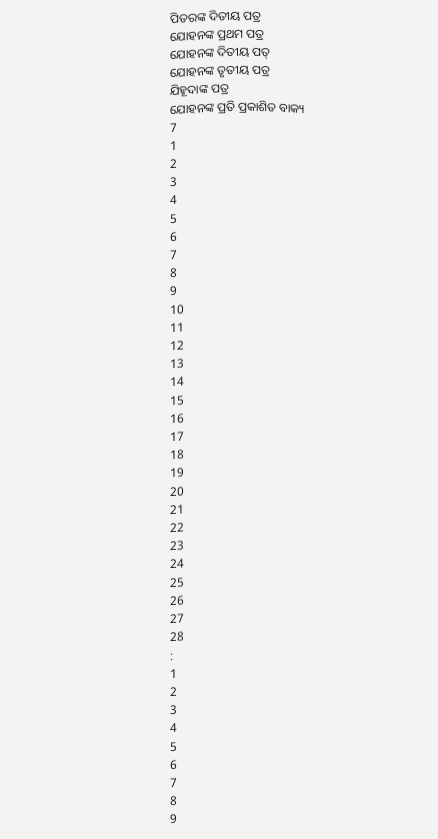ପିତରଙ୍କ ଦିତୀୟ ପତ୍ର
ଯୋହନଙ୍କ ପ୍ରଥମ ପତ୍ର
ଯୋହନଙ୍କ ଦିତୀୟ ପତ୍
ଯୋହନଙ୍କ ତୃତୀୟ ପତ୍ର
ଯିହୂଦାଙ୍କ ପତ୍ର
ଯୋହନଙ୍କ ପ୍ରତି ପ୍ରକାଶିତ ବାକ୍ୟ
7
1
2
3
4
5
6
7
8
9
10
11
12
13
14
15
16
17
18
19
20
21
22
23
24
25
26
27
28
:
1
2
3
4
5
6
7
8
9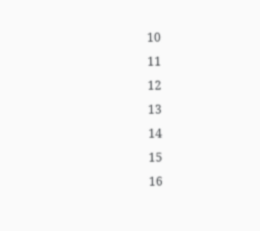10
11
12
13
14
15
16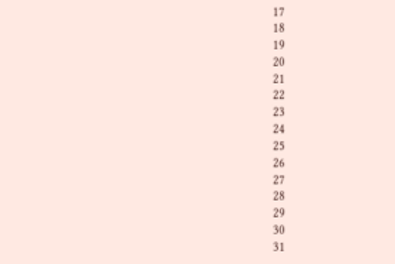17
18
19
20
21
22
23
24
25
26
27
28
29
30
31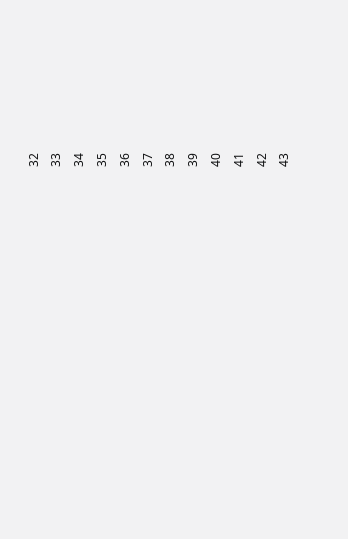32
33
34
35
36
37
38
39
40
41
42
43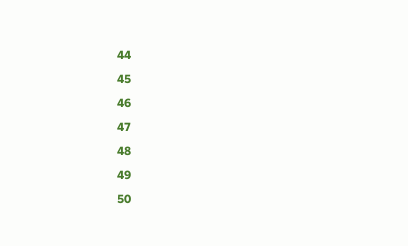44
45
46
47
48
49
50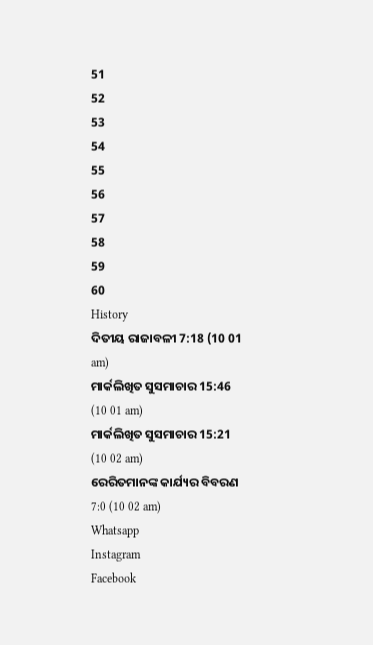51
52
53
54
55
56
57
58
59
60
History
ଦିତୀୟ ରାଜାବଳୀ 7:18 (10 01 am)
ମାର୍କଲିଖିତ ସୁସମାଚାର 15:46 (10 01 am)
ମାର୍କଲିଖିତ ସୁସମାଚାର 15:21 (10 02 am)
ରେରିତମାନଙ୍କ କାର୍ଯ୍ୟର ବିବରଣ 7:0 (10 02 am)
Whatsapp
Instagram
Facebook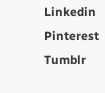Linkedin
Pinterest
Tumblr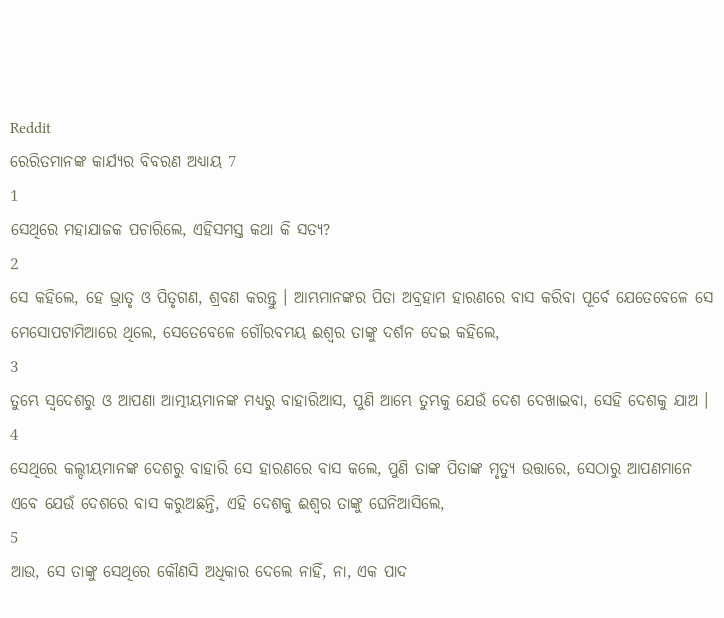Reddit
ରେରିତମାନଙ୍କ କାର୍ଯ୍ୟର ବିବରଣ ଅଧ୍ୟାୟ 7
1
ସେଥିରେ ମହାଯାଜକ ପଚାରିଲେ, ଏହିସମସ୍ତ କଥା କି ସତ୍ୟ?
2
ସେ କହିଲେ, ହେ ଭ୍ରାତୃ ଓ ପିତୃଗଣ, ଶ୍ରବଣ କରନ୍ତୁ । ଆମ୍ଭମାନଙ୍କର ପିତା ଅବ୍ରହାମ ହାରଣରେ ବାସ କରିବା ପୂର୍ବେ ଯେତେବେଳେ ସେ ମେସୋପଟାମିଆରେ ଥିଲେ, ସେତେବେଳେ ଗୌରବମୟ ଈଶ୍ଵର ତାଙ୍କୁ ଦର୍ଶନ ଦେଇ କହିଲେ,
3
ତୁମ୍ଭେ ସ୍ଵଦେଶରୁ ଓ ଆପଣା ଆତ୍ମୀୟମାନଙ୍କ ମଧ୍ୟରୁ ବାହାରିଆସ, ପୁଣି ଆମ୍ଭେ ତୁମ୍ଭକୁ ଯେଉଁ ଦେଶ ଦେଖାଇବା, ସେହି ଦେଶକୁ ଯାଅ ।
4
ସେଥିରେ କଲ୍ଦୀୟମାନଙ୍କ ଦେଶରୁ ବାହାରି ସେ ହାରଣରେ ବାସ କଲେ, ପୁଣି ତାଙ୍କ ପିତାଙ୍କ ମୃତ୍ୟୁ ଉତ୍ତାରେ, ସେଠାରୁ ଆପଣମାନେ ଏବେ ଯେଉଁ ଦେଶରେ ବାସ କରୁଅଛନ୍ତି, ଏହି ଦେଶକୁ ଈଶ୍ଵର ତାଙ୍କୁ ଘେନିଆସିଲେ,
5
ଆଉ, ସେ ତାଙ୍କୁ ସେଥିରେ କୌଣସି ଅଧିକାର ଦେଲେ ନାହିଁ, ନା, ଏକ ପାଦ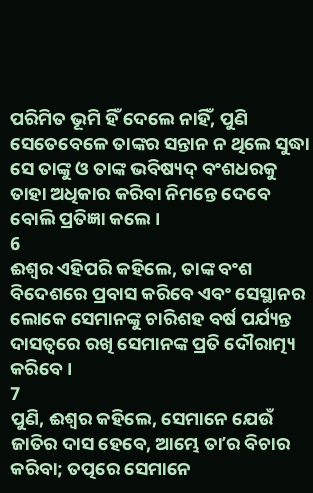ପରିମିତ ଭୂମି ହିଁ ଦେଲେ ନାହିଁ, ପୁଣି ସେତେବେଳେ ତାଙ୍କର ସନ୍ତାନ ନ ଥିଲେ ସୁଦ୍ଧା ସେ ତାଙ୍କୁ ଓ ତାଙ୍କ ଭବିଷ୍ୟଦ୍ ବଂଶଧରକୁ ତାହା ଅଧିକାର କରିବା ନିମନ୍ତେ ଦେବେ ବୋଲି ପ୍ରତିଜ୍ଞା କଲେ ।
6
ଈଶ୍ଵର ଏହିପରି କହିଲେ, ତାଙ୍କ ବଂଶ ବିଦେଶରେ ପ୍ରବାସ କରିବେ ଏବଂ ସେସ୍ଥାନର ଲୋକେ ସେମାନଙ୍କୁ ଚାରିଶହ ବର୍ଷ ପର୍ଯ୍ୟନ୍ତ ଦାସତ୍ଵରେ ରଖି ସେମାନଙ୍କ ପ୍ରତି ଦୌରାତ୍ମ୍ୟ କରିବେ ।
7
ପୁଣି, ଈଶ୍ଵର କହିଲେ, ସେମାନେ ଯେଉଁ ଜାତିର ଦାସ ହେବେ, ଆମ୍ଭେ ତାʼର ବିଚାର କରିବା; ତତ୍ପରେ ସେମାନେ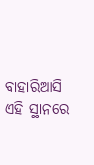ବାହାରିଆସି ଏହି ସ୍ଥାନରେ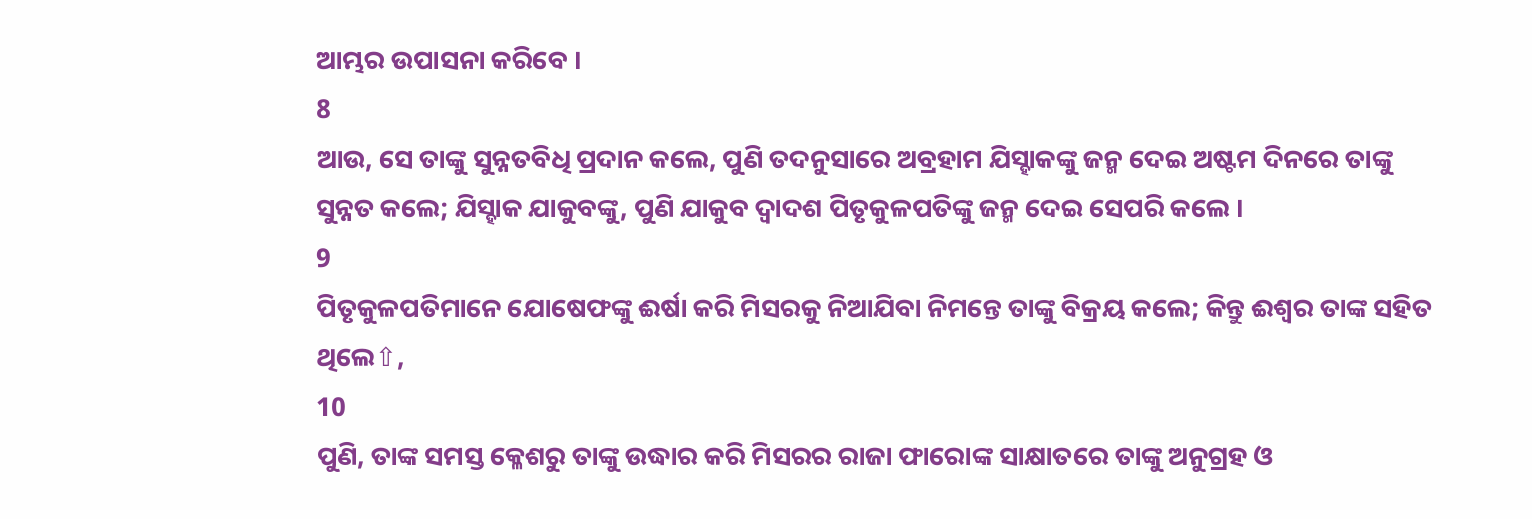ଆମ୍ଭର ଉପାସନା କରିବେ ।
8
ଆଉ, ସେ ତାଙ୍କୁ ସୁନ୍ନତବିଧି ପ୍ରଦାନ କଲେ, ପୁଣି ତଦନୁସାରେ ଅବ୍ରହାମ ଯିସ୍ହାକଙ୍କୁ ଜନ୍ମ ଦେଇ ଅଷ୍ଟମ ଦିନରେ ତାଙ୍କୁ ସୁନ୍ନତ କଲେ; ଯିସ୍ହାକ ଯାକୁବଙ୍କୁ, ପୁଣି ଯାକୁବ ଦ୍ଵାଦଶ ପିତୃକୁଳପତିଙ୍କୁ ଜନ୍ମ ଦେଇ ସେପରି କଲେ ।
9
ପିତୃକୁଳପତିମାନେ ଯୋଷେଫଙ୍କୁ ଈର୍ଷା କରି ମିସରକୁ ନିଆଯିବା ନିମନ୍ତେ ତାଙ୍କୁ ବିକ୍ରୟ କଲେ; କିନ୍ତୁ ଈଶ୍ଵର ତାଙ୍କ ସହିତ ଥିଲେ⇧,
10
ପୁଣି, ତାଙ୍କ ସମସ୍ତ କ୍ଳେଶରୁ ତାଙ୍କୁ ଉଦ୍ଧାର କରି ମିସରର ରାଜା ଫାରୋଙ୍କ ସାକ୍ଷାତରେ ତାଙ୍କୁ ଅନୁଗ୍ରହ ଓ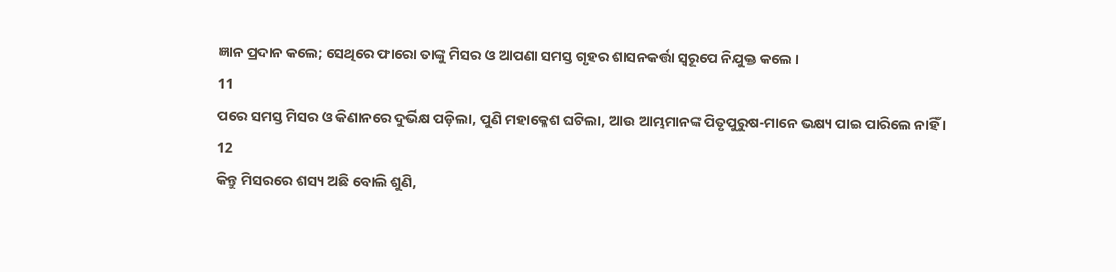ଜ୍ଞାନ ପ୍ରଦାନ କଲେ; ସେଥିରେ ଫାରୋ ତାଙ୍କୁ ମିସର ଓ ଆପଣା ସମସ୍ତ ଗୃହର ଶାସନକର୍ତ୍ତା ସ୍ଵରୂପେ ନିଯୁକ୍ତ କଲେ ।
11
ପରେ ସମସ୍ତ ମିସର ଓ କିଣାନରେ ଦୁର୍ଭିକ୍ଷ ପଡ଼ିଲା, ପୁଣି ମହାକ୍ଳେଶ ଘଟିଲା, ଆଉ ଆମ୍ଭମାନଙ୍କ ପିତୃପୁରୁଷ-ମାନେ ଭକ୍ଷ୍ୟ ପାଇ ପାରିଲେ ନାହିଁ ।
12
କିନ୍ତୁ ମିସରରେ ଶସ୍ୟ ଅଛି ବୋଲି ଶୁଣି,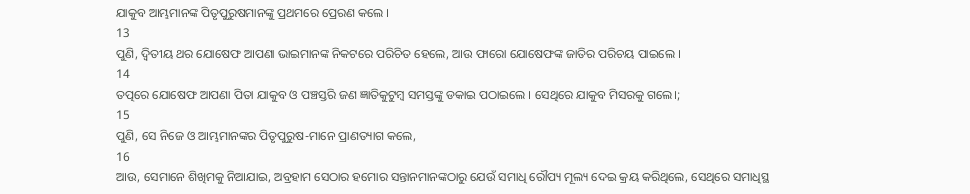ଯାକୁବ ଆମ୍ଭମାନଙ୍କ ପିତୃପୁରୁଷମାନଙ୍କୁ ପ୍ରଥମରେ ପ୍ରେରଣ କଲେ ।
13
ପୁଣି, ଦ୍ଵିତୀୟ ଥର ଯୋଷେଫ ଆପଣା ଭାଇମାନଙ୍କ ନିକଟରେ ପରିଚିତ ହେଲେ, ଆଉ ଫାରୋ ଯୋଷେଫଙ୍କ ଜାତିର ପରିଚୟ ପାଇଲେ ।
14
ତତ୍ପରେ ଯୋଷେଫ ଆପଣା ପିତା ଯାକୁବ ଓ ପଞ୍ଚସ୍ତରି ଜଣ ଜ୍ଞାତିକୁଟୁମ୍ଵ ସମସ୍ତଙ୍କୁ ଡକାଇ ପଠାଇଲେ । ସେଥିରେ ଯାକୁବ ମିସରକୁ ଗଲେ।;
15
ପୁଣି, ସେ ନିଜେ ଓ ଆମ୍ଭମାନଙ୍କର ପିତୃପୁରୁଷ-ମାନେ ପ୍ରାଣତ୍ୟାଗ କଲେ,
16
ଆଉ, ସେମାନେ ଶିଖିମକୁ ନିଆଯାଇ, ଅବ୍ରହାମ ସେଠାର ହମୋର ସନ୍ତାନମାନଙ୍କଠାରୁ ଯେଉଁ ସମାଧି ରୌପ୍ୟ ମୂଲ୍ୟ ଦେଇ କ୍ରୟ କରିଥିଲେ, ସେଥିରେ ସମାଧିସ୍ଥ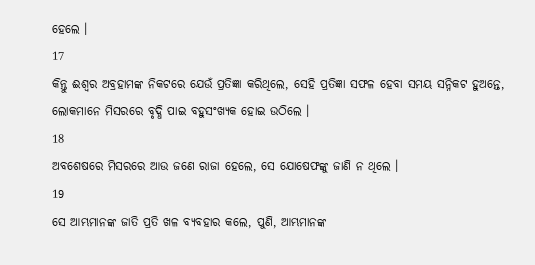ହେଲେ ।
17
କିନ୍ତୁ ଈଶ୍ଵର ଅବ୍ରହାମଙ୍କ ନିକଟରେ ଯେଉଁ ପ୍ରତିଜ୍ଞା କରିଥିଲେ, ସେହି ପ୍ରତିଜ୍ଞା ସଫଳ ହେବା ସମୟ ସନ୍ନିକଟ ହୁଅନ୍ତେ, ଲୋକମାନେ ମିସରରେ ବୃଦ୍ଧି ପାଇ ବହୁସଂଖ୍ୟକ ହୋଇ ଉଠିଲେ ।
18
ଅବଶେଷରେ ମିସରରେ ଆଉ ଜଣେ ରାଜା ହେଲେ, ସେ ଯୋଷେଫଙ୍କୁ ଜାଣି ନ ଥିଲେ ।
19
ସେ ଆମ୍ଭମାନଙ୍କ ଜାତି ପ୍ରତି ଖଳ ବ୍ୟବହାର କଲେ, ପୁଣି, ଆମ୍ଭମାନଙ୍କ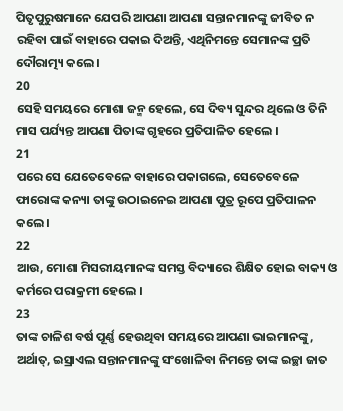ପିତୃପୁରୁଷମାନେ ଯେପରି ଆପଣା ଆପଣା ସନ୍ତାନମାନଙ୍କୁ ଜୀବିତ ନ ରହିବା ପାଇଁ ବାହାରେ ପକାଇ ଦିଅନ୍ତି, ଏଥିନିମନ୍ତେ ସେମାନଙ୍କ ପ୍ରତି ଦୌରାତ୍ମ୍ୟ କଲେ ।
20
ସେହି ସମୟରେ ମୋଶା ଜନ୍ମ ହେଲେ, ସେ ଦିବ୍ୟ ସୁନ୍ଦର ଥିଲେ ଓ ତିନି ମାସ ପର୍ଯ୍ୟନ୍ତ ଆପଣା ପିତାଙ୍କ ଗୃହରେ ପ୍ରତିପାଳିତ ହେଲେ ।
21
ପରେ ସେ ଯେତେବେଳେ ବାହାରେ ପକାଗଲେ, ସେତେବେଳେ ଫାରୋଙ୍କ କନ୍ୟା ତାଙ୍କୁ ଉଠାଇନେଇ ଆପଣା ପୁତ୍ର ରୂପେ ପ୍ରତିପାଳନ କଲେ।
22
ଆଉ, ମୋଶା ମିସରୀୟମାନଙ୍କ ସମସ୍ତ ବିଦ୍ୟାରେ ଶିକ୍ଷିତ ହୋଇ ବାକ୍ୟ ଓ କର୍ମରେ ପରାକ୍ରମୀ ହେଲେ ।
23
ତାଙ୍କ ଚାଳିଶ ବର୍ଷ ପୂର୍ଣ୍ଣ ହେଉଥିବା ସମୟରେ ଆପଣା ଭାଇମାନଙ୍କୁ, ଅର୍ଥାତ୍, ଇସ୍ରାଏଲ ସନ୍ତାନମାନଙ୍କୁ ସଂଖୋଳିବା ନିମନ୍ତେ ତାଙ୍କ ଇଚ୍ଛା ଜାତ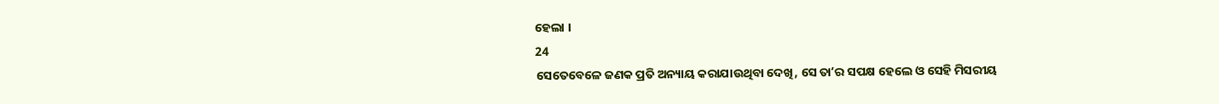ହେଲା ।
24
ସେତେବେଳେ ଜଣକ ପ୍ରତି ଅନ୍ୟାୟ କରାଯାଉଥିବା ଦେଖି, ସେ ତାʼର ସପକ୍ଷ ହେଲେ ଓ ସେହି ମିସରୀୟ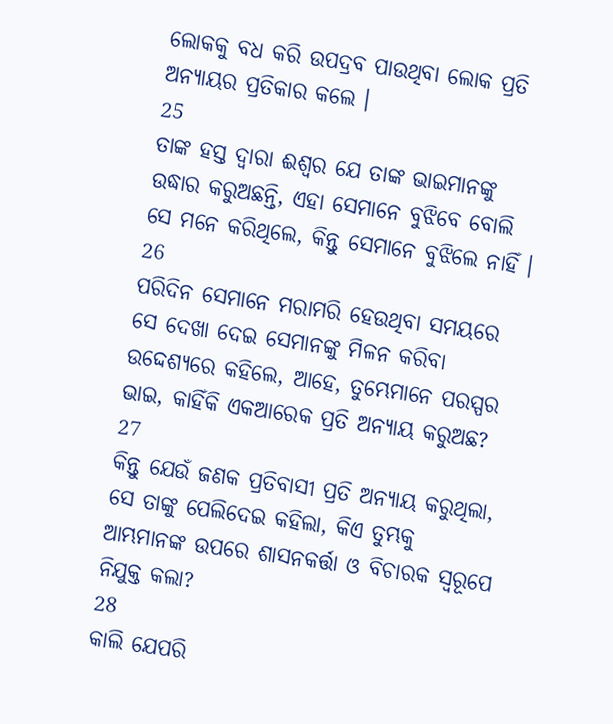ଲୋକକୁ ବଧ କରି ଉପଦ୍ରବ ପାଉଥିବା ଲୋକ ପ୍ରତି ଅନ୍ୟାୟର ପ୍ରତିକାର କଲେ ।
25
ତାଙ୍କ ହସ୍ତ ଦ୍ଵାରା ଈଶ୍ଵର ଯେ ତାଙ୍କ ଭାଇମାନଙ୍କୁ ଉଦ୍ଧାର କରୁଅଛନ୍ତି, ଏହା ସେମାନେ ବୁଝିବେ ବୋଲି ସେ ମନେ କରିଥିଲେ, କିନ୍ତୁ ସେମାନେ ବୁଝିଲେ ନାହିଁ ।
26
ପରିଦିନ ସେମାନେ ମରାମରି ହେଉଥିବା ସମୟରେ ସେ ଦେଖା ଦେଇ ସେମାନଙ୍କୁ ମିଳନ କରିବା ଉଦ୍ଦେଶ୍ୟରେ କହିଲେ, ଆହେ, ତୁମ୍ଭେମାନେ ପରସ୍ପର ଭାଇ, କାହିଁକି ଏକଆରେକ ପ୍ରତି ଅନ୍ୟାୟ କରୁଅଛ?
27
କିନ୍ତୁ ଯେଉଁ ଜଣକ ପ୍ରତିବାସୀ ପ୍ରତି ଅନ୍ୟାୟ କରୁଥିଲା, ସେ ତାଙ୍କୁ ପେଲିଦେଇ କହିଲା, କିଏ ତୁମ୍ଭକୁ ଆମ୍ଭମାନଙ୍କ ଉପରେ ଶାସନକର୍ତ୍ତା ଓ ବିଚାରକ ସ୍ଵରୂପେ ନିଯୁକ୍ତ କଲା?
28
କାଲି ଯେପରି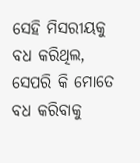ସେହି ମିସରୀୟକୁ ବଧ କରିଥିଲ, ସେପରି କି ମୋତେ ବଧ କରିବାକୁ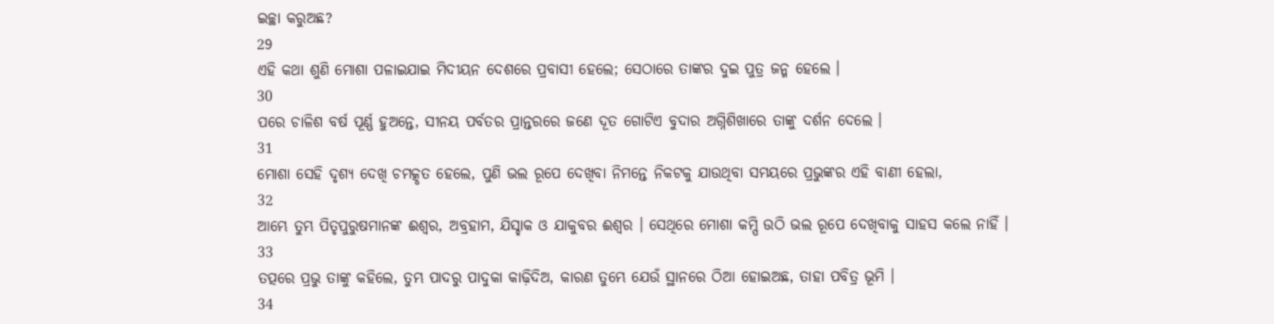ଇଚ୍ଛା କରୁଅଛ?
29
ଏହି କଥା ଶୁଣି ମୋଶା ପଳାଇଯାଇ ମିଦୀୟନ ଦେଶରେ ପ୍ରବାସୀ ହେଲେ; ସେଠାରେ ତାଙ୍କର ଦୁଇ ପୁତ୍ର ଜନ୍ମ ହେଲେ ।
30
ପରେ ଚାଳିଶ ବର୍ଷ ପୂର୍ଣ୍ଣ ହୁଅନ୍ତେ, ସୀନୟ ପର୍ବତର ପ୍ରାନ୍ତରରେ ଜଣେ ଦୂତ ଗୋଟିଏ ବୁଦାର ଅଗ୍ନିଶିଖାରେ ତାଙ୍କୁ ଦର୍ଶନ ଦେଲେ ।
31
ମୋଶା ସେହି ଦୃଶ୍ୟ ଦେଖି ଚମତ୍କୃତ ହେଲେ, ପୁଣି ଭଲ ରୂପେ ଦେଖିବା ନିମନ୍ତେ ନିକଟକୁ ଯାଉଥିବା ସମୟରେ ପ୍ରଭୁଙ୍କର ଏହି ବାଣୀ ହେଲା,
32
ଆମ୍ଭେ ତୁମ୍ଭ ପିତୃପୁରୁଷମାନଙ୍କ ଈଶ୍ଵର, ଅବ୍ରହାମ, ଯିସ୍ହାକ ଓ ଯାକୁବର ଈଶ୍ଵର । ସେଥିରେ ମୋଶା କମ୍ପି ଉଠି ଭଲ ରୂପେ ଦେଖିବାକୁ ସାହସ କଲେ ନାହିଁ ।
33
ତତ୍ପରେ ପ୍ରଭୁ ତାଙ୍କୁ କହିଲେ, ତୁମ୍ଭ ପାଦରୁ ପାଦୁକା କାଢ଼ିଦିଅ, କାରଣ ତୁମ୍ଭେ ଯେଉଁ ସ୍ଥାନରେ ଠିଆ ହୋଇଅଛ, ତାହା ପବିତ୍ର ଭୂମି ।
34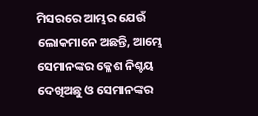ମିସରରେ ଆମ୍ଭର ଯେଉଁ ଲୋକମାନେ ଅଛନ୍ତି, ଆମ୍ଭେ ସେମାନଙ୍କର କ୍ଳେଶ ନିଶ୍ଚୟ ଦେଖିଅଛୁ ଓ ସେମାନଙ୍କର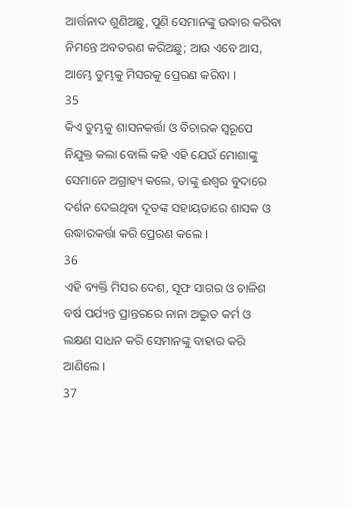ଆର୍ତ୍ତନାଦ ଶୁଣିଅଛୁ, ପୁଣି ସେମାନଙ୍କୁ ଉଦ୍ଧାର କରିବା ନିମନ୍ତେ ଅବତରଣ କରିଅଛୁ; ଆଉ ଏବେ ଆସ, ଆମ୍ଭେ ତୁମ୍ଭକୁ ମିସରକୁ ପ୍ରେରଣ କରିବା ।
35
କିଏ ତୁମ୍ଭକୁ ଶାସନକର୍ତ୍ତା ଓ ବିଚାରକ ସ୍ଵରୂପେ ନିଯୁକ୍ତ କଲା ବୋଲି କହି ଏହି ଯେଉଁ ମୋଶାଙ୍କୁ ସେମାନେ ଅଗ୍ରାହ୍ୟ କଲେ, ତାଙ୍କୁ ଈଶ୍ଵର ବୁଦାରେ ଦର୍ଶନ ଦେଇଥିବା ଦୂତଙ୍କ ସହାୟତାରେ ଶାସକ ଓ ଉଦ୍ଧାରକର୍ତ୍ତା କରି ପ୍ରେରଣ କଲେ ।
36
ଏହି ବ୍ୟକ୍ତି ମିସର ଦେଶ, ସୂଫ ସାଗର ଓ ଚାଳିଶ ବର୍ଷ ପର୍ଯ୍ୟନ୍ତ ପ୍ରାନ୍ତରରେ ନାନା ଅଦ୍ଭୁତ କର୍ମ ଓ ଲକ୍ଷଣ ସାଧନ କରି ସେମାନଙ୍କୁ ବାହାର କରି ଆଣିଲେ ।
37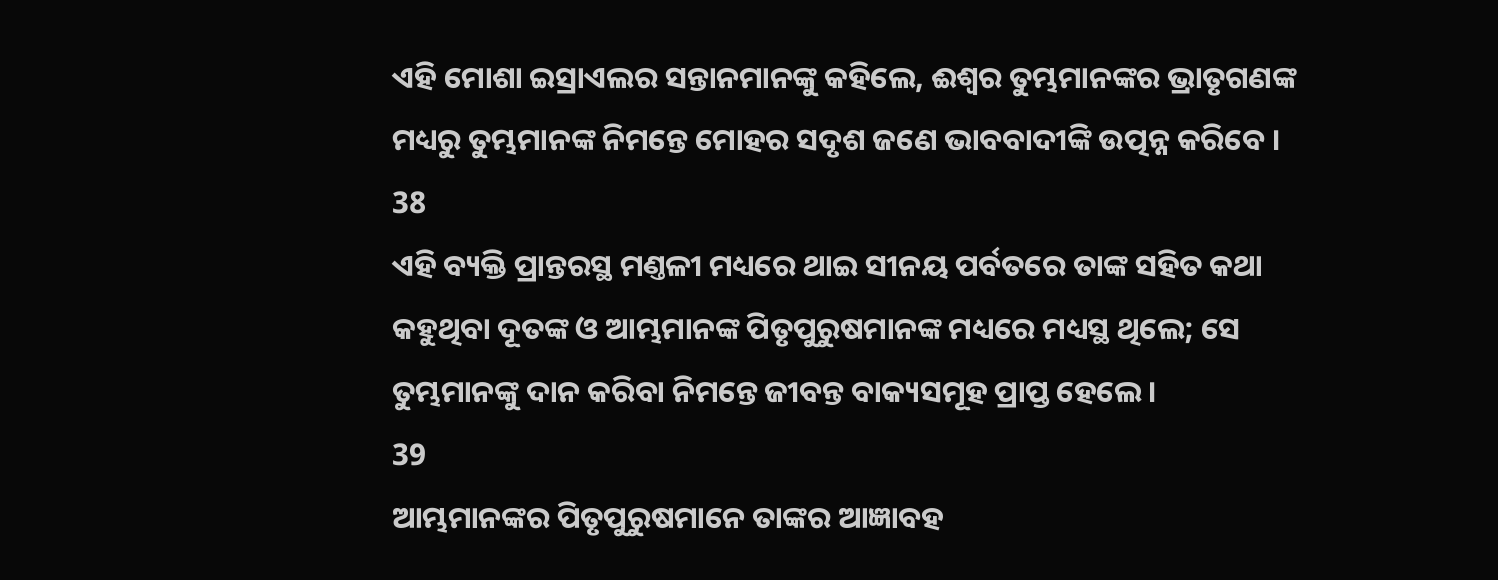ଏହି ମୋଶା ଇସ୍ରାଏଲର ସନ୍ତାନମାନଙ୍କୁ କହିଲେ, ଈଶ୍ଵର ତୁମ୍ଭମାନଙ୍କର ଭ୍ରାତୃଗଣଙ୍କ ମଧ୍ୟରୁ ତୁମ୍ଭମାନଙ୍କ ନିମନ୍ତେ ମୋହର ସଦୃଶ ଜଣେ ଭାବବାଦୀଙ୍କି ଉତ୍ପନ୍ନ କରିବେ ।
38
ଏହି ବ୍ୟକ୍ତି ପ୍ରାନ୍ତରସ୍ଥ ମଣ୍ତଳୀ ମଧ୍ୟରେ ଥାଇ ସୀନୟ ପର୍ବତରେ ତାଙ୍କ ସହିତ କଥା କହୁଥିବା ଦୂତଙ୍କ ଓ ଆମ୍ଭମାନଙ୍କ ପିତୃପୁରୁଷମାନଙ୍କ ମଧ୍ୟରେ ମଧ୍ୟସ୍ଥ ଥିଲେ; ସେ ତୁମ୍ଭମାନଙ୍କୁ ଦାନ କରିବା ନିମନ୍ତେ ଜୀବନ୍ତ ବାକ୍ୟସମୂହ ପ୍ରାପ୍ତ ହେଲେ ।
39
ଆମ୍ଭମାନଙ୍କର ପିତୃପୁରୁଷମାନେ ତାଙ୍କର ଆଜ୍ଞାବହ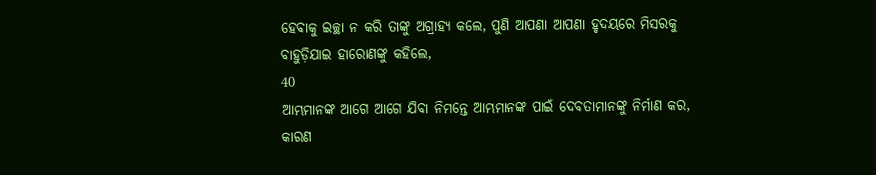ହେବାକୁ ଇଚ୍ଛା ନ କରି ତାଙ୍କୁ ଅଗ୍ରାହ୍ୟ କଲେ, ପୁଣି ଆପଣା ଆପଣା ହୃଦୟରେ ମିସରକୁ ବାହୁଡ଼ିଯାଇ ହାରୋଣଙ୍କୁ କହିଲେ,
40
ଆମ୍ଭମାନଙ୍କ ଆଗେ ଆଗେ ଯିବା ନିମନ୍ତେ ଆମ୍ଭମାନଙ୍କ ପାଇଁ ଦେବତାମାନଙ୍କୁ ନିର୍ମାଣ କର, କାରଣ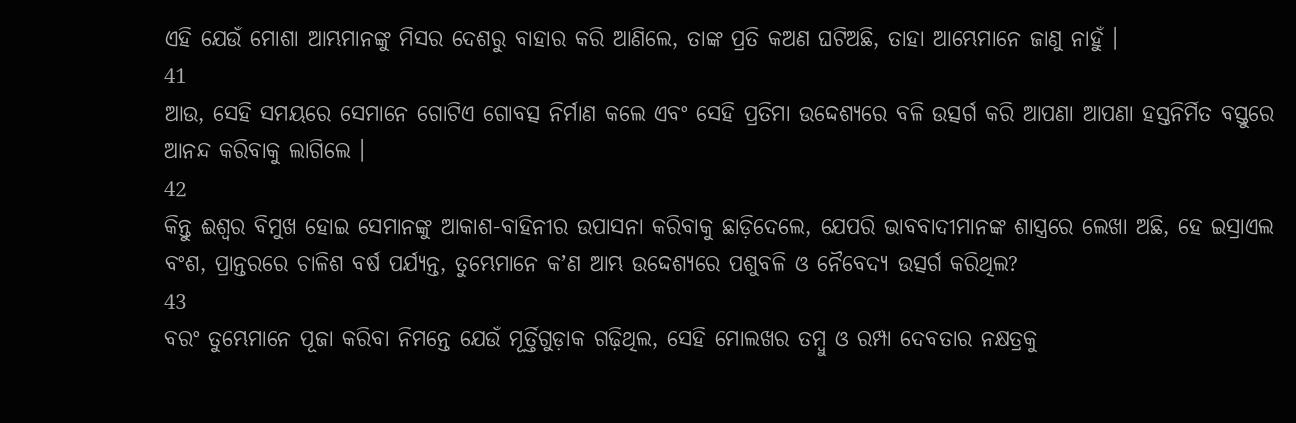ଏହି ଯେଉଁ ମୋଶା ଆମ୍ଭମାନଙ୍କୁ ମିସର ଦେଶରୁ ବାହାର କରି ଆଣିଲେ, ତାଙ୍କ ପ୍ରତି କଅଣ ଘଟିଅଛି, ତାହା ଆମ୍ଭେମାନେ ଜାଣୁ ନାହୁଁ ।
41
ଆଉ, ସେହି ସମୟରେ ସେମାନେ ଗୋଟିଏ ଗୋବତ୍ସ ନିର୍ମାଣ କଲେ ଏବଂ ସେହି ପ୍ରତିମା ଉଦ୍ଦେଶ୍ୟରେ ବଳି ଉତ୍ସର୍ଗ କରି ଆପଣା ଆପଣା ହସ୍ତନିର୍ମିତ ବସ୍ତୁରେ ଆନନ୍ଦ କରିବାକୁ ଲାଗିଲେ ।
42
କିନ୍ତୁ ଈଶ୍ଵର ବିମୁଖ ହୋଇ ସେମାନଙ୍କୁ ଆକାଶ-ବାହିନୀର ଉପାସନା କରିବାକୁ ଛାଡ଼ିଦେଲେ, ଯେପରି ଭାବବାଦୀମାନଙ୍କ ଶାସ୍ତ୍ରରେ ଲେଖା ଅଛି, ହେ ଇସ୍ରାଏଲ ବଂଶ, ପ୍ରାନ୍ତରରେ ଚାଳିଶ ବର୍ଷ ପର୍ଯ୍ୟନ୍ତ, ତୁମ୍ଭେମାନେ କʼଣ ଆମ୍ଭ ଉଦ୍ଦେଶ୍ୟରେ ପଶୁବଳି ଓ ନୈବେଦ୍ୟ ଉତ୍ସର୍ଗ କରିଥିଲ?
43
ବରଂ ତୁମ୍ଭେମାନେ ପୂଜା କରିବା ନିମନ୍ତେ ଯେଉଁ ମୂର୍ତ୍ତିଗୁଡ଼ାକ ଗଢ଼ିଥିଲ, ସେହି ମୋଲଖର ତମ୍ଵୁ ଓ ରମ୍ପା ଦେବତାର ନକ୍ଷତ୍ରକୁ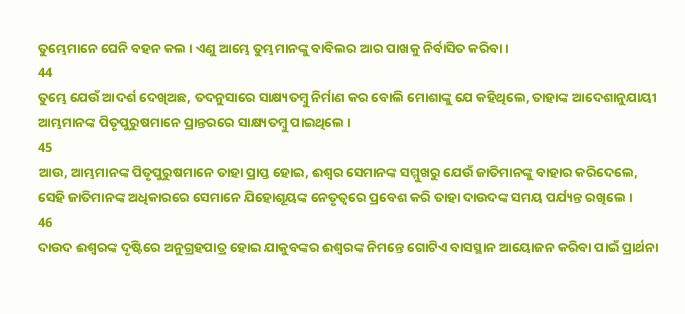ତୁମ୍ଭେମାନେ ଘେନି ବହନ କଲ । ଏଣୁ ଆମ୍ଭେ ତୁମ୍ଭମାନଙ୍କୁ ବାବିଲର ଆର ପାଖକୁ ନିର୍ବାସିତ କରିବା ।
44
ତୁମ୍ଭେ ଯେଉଁ ଆଦର୍ଶ ଦେଖିଅଛ, ତଦନୁସାରେ ସାକ୍ଷ୍ୟତମ୍ଵୁ ନିର୍ମାଣ କର ବୋଲି ମୋଶାଙ୍କୁ ଯେ କହିଥିଲେ, ତାହାଙ୍କ ଆଦେଶାନୁଯାୟୀ ଆମ୍ଭମାନଙ୍କ ପିତୃପୁରୁଷମାନେ ପ୍ରାନ୍ତରରେ ସାକ୍ଷ୍ୟତମ୍ଵୁ ପାଇଥିଲେ ।
45
ଆଉ, ଆମ୍ଭମାନଙ୍କ ପିତୃପୁରୁଷମାନେ ତାହା ପ୍ରାପ୍ତ ହୋଇ, ଈଶ୍ଵର ସେମାନଙ୍କ ସମ୍ମୁଖରୁ ଯେଉଁ ଜାତିମାନଙ୍କୁ ବାହାର କରିଦେଲେ, ସେହି ଜାତିମାନଙ୍କ ଅଧିକାରରେ ସେମାନେ ଯିହୋଶୂୟଙ୍କ ନେତୃତ୍ଵରେ ପ୍ରବେଶ କରି ତାହା ଦାଉଦଙ୍କ ସମୟ ପର୍ଯ୍ୟନ୍ତ ରଖିଲେ ।
46
ଦାଉଦ ଈଶ୍ଵରଙ୍କ ଦୃଷ୍ଟିରେ ଅନୁଗ୍ରହପାତ୍ର ହୋଇ ଯାକୁବଙ୍କର ଈଶ୍ଵରଙ୍କ ନିମନ୍ତେ ଗୋଟିଏ ବାସସ୍ଥାନ ଆୟୋଜନ କରିବା ପାଇଁ ପ୍ରାର୍ଥନା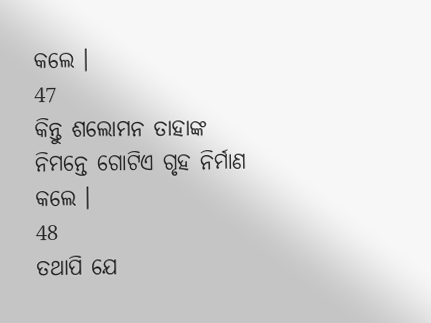କଲେ ।
47
କିନ୍ତୁ ଶଲୋମନ ତାହାଙ୍କ ନିମନ୍ତେ ଗୋଟିଏ ଗୃହ ନିର୍ମାଣ କଲେ ।
48
ତଥାପି ଯେ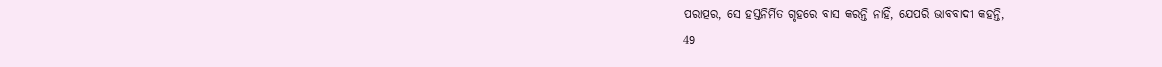ପରାତ୍ପର, ସେ ହସ୍ତନିର୍ମିତ ଗୃହରେ ବାସ କରନ୍ତି ନାହିଁ, ଯେପରି ଭାବବାଦୀ କହନ୍ତି,
49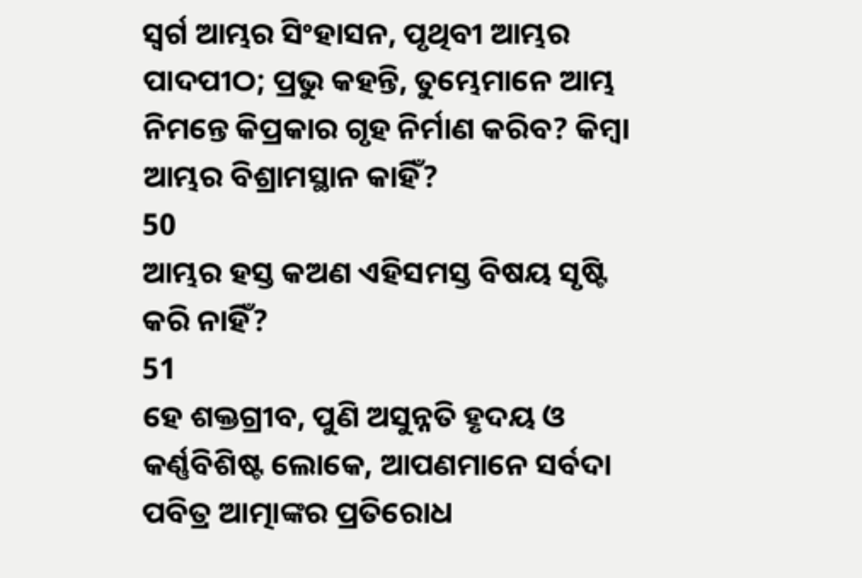ସ୍ଵର୍ଗ ଆମ୍ଭର ସିଂହାସନ, ପୃଥିବୀ ଆମ୍ଭର ପାଦପୀଠ; ପ୍ରଭୁ କହନ୍ତି, ତୁମ୍ଭେମାନେ ଆମ୍ଭ ନିମନ୍ତେ କିପ୍ରକାର ଗୃହ ନିର୍ମାଣ କରିବ? କିମ୍ଵା ଆମ୍ଭର ବିଶ୍ରାମସ୍ଥାନ କାହିଁ?
50
ଆମ୍ଭର ହସ୍ତ କଅଣ ଏହିସମସ୍ତ ବିଷୟ ସୃଷ୍ଟି କରି ନାହିଁ?
51
ହେ ଶକ୍ତଗ୍ରୀବ, ପୁଣି ଅସୁନ୍ନତି ହୃଦୟ ଓ କର୍ଣ୍ଣବିଶିଷ୍ଟ ଲୋକେ, ଆପଣମାନେ ସର୍ବଦା ପବିତ୍ର ଆତ୍ମାଙ୍କର ପ୍ରତିରୋଧ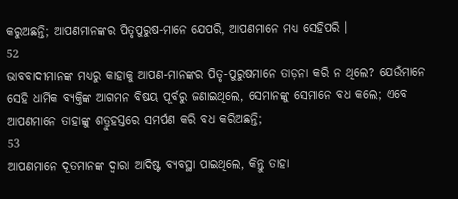କରୁଅଛନ୍ତି; ଆପଣମାନଙ୍କର ପିତୃପୁରୁଷ-ମାନେ ଯେପରି, ଆପଣମାନେ ମଧ୍ୟ ସେହିପରି ।
52
ଭାବବାଦୀମାନଙ୍କ ମଧ୍ୟରୁ କାହାକୁ ଆପଣ-ମାନଙ୍କର ପିତୃ-ପୁରୁଷମାନେ ତାଡ଼ନା କରି ନ ଥିଲେ? ଯେଉଁମାନେ ସେହି ଧାର୍ମିକ ବ୍ୟକ୍ତିଙ୍କ ଆଗମନ ବିଷୟ ପୂର୍ବରୁ ଜଣାଇଥିଲେ, ସେମାନଙ୍କୁ ସେମାନେ ବଧ କଲେ; ଏବେ ଆପଣମାନେ ତାହାଙ୍କୁ ଶତ୍ରୁହସ୍ତରେ ସମର୍ପଣ କରି ବଧ କରିଅଛନ୍ତି;
53
ଆପଣମାନେ ଦୂତମାନଙ୍କ ଦ୍ଵାରା ଆଦିଷ୍ଟ ବ୍ୟବସ୍ଥା ପାଇଥିଲେ, କିନ୍ତୁ ତାହା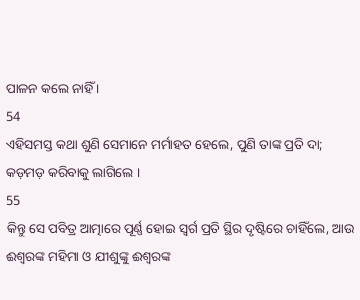ପାଳନ କଲେ ନାହିଁ ।
54
ଏହିସମସ୍ତ କଥା ଶୁଣି ସେମାନେ ମର୍ମାହତ ହେଲେ, ପୁଣି ତାଙ୍କ ପ୍ରତି ଦା; କଡ଼ମଡ଼ କରିବାକୁ ଲାଗିଲେ ।
55
କିନ୍ତୁ ସେ ପବିତ୍ର ଆତ୍ମାରେ ପୂର୍ଣ୍ଣ ହୋଇ ସ୍ଵର୍ଗ ପ୍ରତି ସ୍ଥିର ଦୃଷ୍ଟିରେ ଚାହିଁଲେ, ଆଉ ଈଶ୍ଵରଙ୍କ ମହିମା ଓ ଯୀଶୁଙ୍କୁ ଈଶ୍ଵରଙ୍କ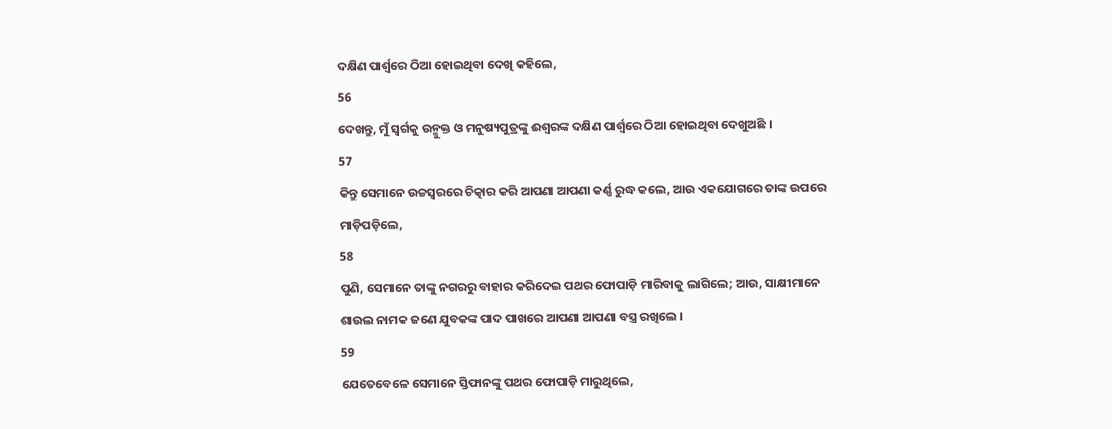ଦକ୍ଷିଣ ପାର୍ଶ୍ଵରେ ଠିଆ ହୋଇଥିବା ଦେଖି କହିଲେ,
56
ଦେଖନ୍ତୁ, ମୁଁ ସ୍ଵର୍ଗକୁ ଉନ୍ମୁକ୍ତ ଓ ମନୁଷ୍ୟପୁତ୍ରଙ୍କୁ ଈଶ୍ଵରଙ୍କ ଦକ୍ଷିଣ ପାର୍ଶ୍ଵରେ ଠିଆ ହୋଇଥିବା ଦେଖୁଅଛି ।
57
କିନ୍ତୁ ସେମାନେ ଉଚ୍ଚସ୍ଵରରେ ଚିତ୍କାର କରି ଆପଣା ଆପଣା କର୍ଣ୍ଣ ରୁଦ୍ଧ କଲେ, ଆଉ ଏକଯୋଗରେ ତାଙ୍କ ଉପରେ ମାଡ଼ିପଡ଼ିଲେ,
58
ପୁଣି, ସେମାନେ ତାଙ୍କୁ ନଗରରୁ ବାହାର କରିଦେଇ ପଥର ଫୋପାଡ଼ି ମାରିବାକୁ ଲାଗିଲେ; ଆଉ, ସାକ୍ଷୀମାନେ ଶାଉଲ ନାମକ ଜଣେ ଯୁବକଙ୍କ ପାଦ ପାଖରେ ଆପଣା ଆପଣା ବସ୍ତ୍ର ରଖିଲେ ।
59
ଯେତେବେଳେ ସେମାନେ ସ୍ତିଫାନଙ୍କୁ ପଥର ଫୋପାଡ଼ି ମାରୁଥିଲେ,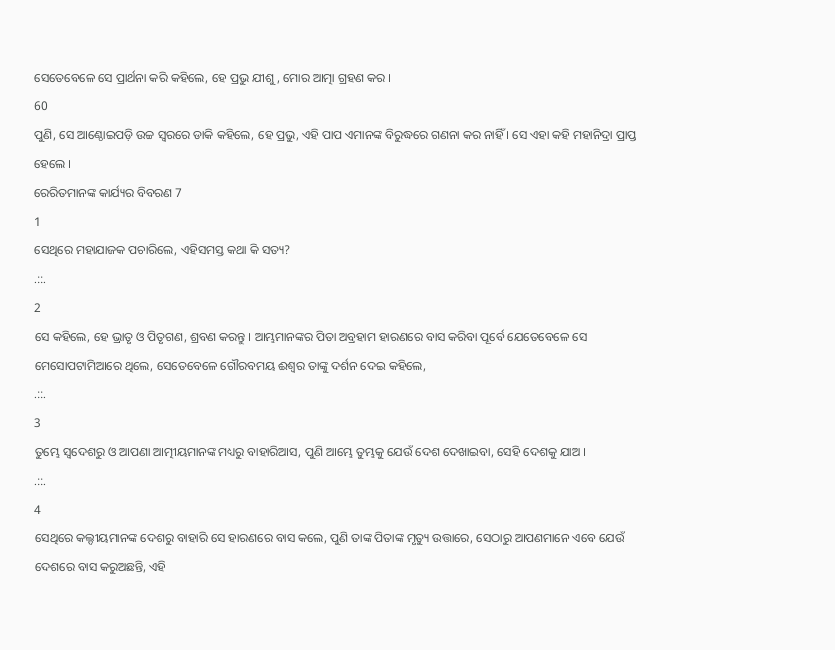ସେତେବେଳେ ସେ ପ୍ରାର୍ଥନା କରି କହିଲେ, ହେ ପ୍ରଭୁ ଯୀଶୁ, ମୋର ଆତ୍ମା ଗ୍ରହଣ କର ।
60
ପୁଣି, ସେ ଆଣ୍ଠୋଇପଡ଼ି ଉଚ୍ଚ ସ୍ଵରରେ ଡାକି କହିଲେ, ହେ ପ୍ରଭୁ, ଏହି ପାପ ଏମାନଙ୍କ ବିରୁଦ୍ଧରେ ଗଣନା କର ନାହିଁ । ସେ ଏହା କହି ମହାନିଦ୍ରା ପ୍ରାପ୍ତ ହେଲେ ।
ରେରିତମାନଙ୍କ କାର୍ଯ୍ୟର ବିବରଣ 7
1
ସେଥିରେ ମହାଯାଜକ ପଚାରିଲେ, ଏହିସମସ୍ତ କଥା କି ସତ୍ୟ?
.::.
2
ସେ କହିଲେ, ହେ ଭ୍ରାତୃ ଓ ପିତୃଗଣ, ଶ୍ରବଣ କରନ୍ତୁ । ଆମ୍ଭମାନଙ୍କର ପିତା ଅବ୍ରହାମ ହାରଣରେ ବାସ କରିବା ପୂର୍ବେ ଯେତେବେଳେ ସେ ମେସୋପଟାମିଆରେ ଥିଲେ, ସେତେବେଳେ ଗୌରବମୟ ଈଶ୍ଵର ତାଙ୍କୁ ଦର୍ଶନ ଦେଇ କହିଲେ,
.::.
3
ତୁମ୍ଭେ ସ୍ଵଦେଶରୁ ଓ ଆପଣା ଆତ୍ମୀୟମାନଙ୍କ ମଧ୍ୟରୁ ବାହାରିଆସ, ପୁଣି ଆମ୍ଭେ ତୁମ୍ଭକୁ ଯେଉଁ ଦେଶ ଦେଖାଇବା, ସେହି ଦେଶକୁ ଯାଅ ।
.::.
4
ସେଥିରେ କଲ୍ଦୀୟମାନଙ୍କ ଦେଶରୁ ବାହାରି ସେ ହାରଣରେ ବାସ କଲେ, ପୁଣି ତାଙ୍କ ପିତାଙ୍କ ମୃତ୍ୟୁ ଉତ୍ତାରେ, ସେଠାରୁ ଆପଣମାନେ ଏବେ ଯେଉଁ ଦେଶରେ ବାସ କରୁଅଛନ୍ତି, ଏହି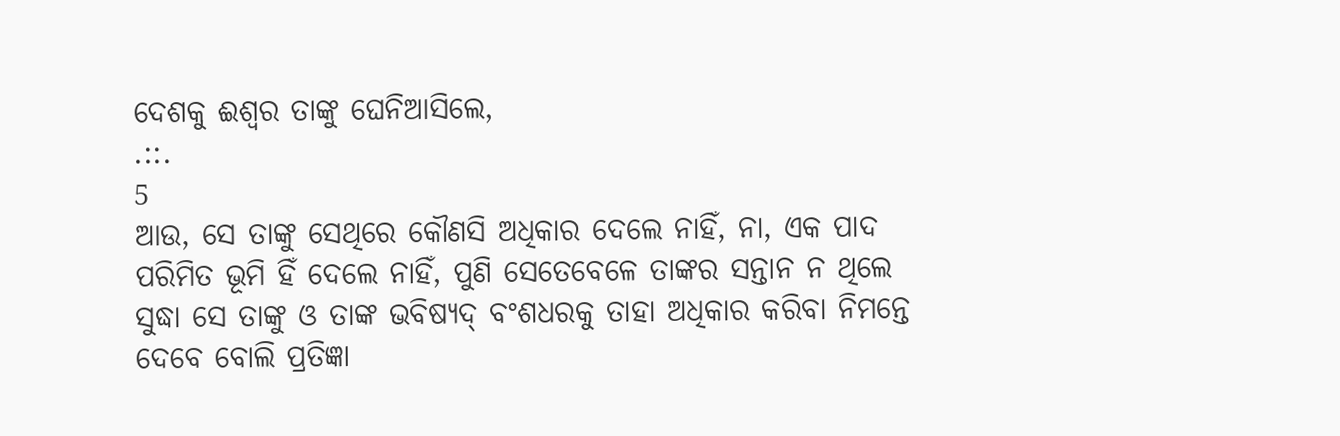ଦେଶକୁ ଈଶ୍ଵର ତାଙ୍କୁ ଘେନିଆସିଲେ,
.::.
5
ଆଉ, ସେ ତାଙ୍କୁ ସେଥିରେ କୌଣସି ଅଧିକାର ଦେଲେ ନାହିଁ, ନା, ଏକ ପାଦ ପରିମିତ ଭୂମି ହିଁ ଦେଲେ ନାହିଁ, ପୁଣି ସେତେବେଳେ ତାଙ୍କର ସନ୍ତାନ ନ ଥିଲେ ସୁଦ୍ଧା ସେ ତାଙ୍କୁ ଓ ତାଙ୍କ ଭବିଷ୍ୟଦ୍ ବଂଶଧରକୁ ତାହା ଅଧିକାର କରିବା ନିମନ୍ତେ ଦେବେ ବୋଲି ପ୍ରତିଜ୍ଞା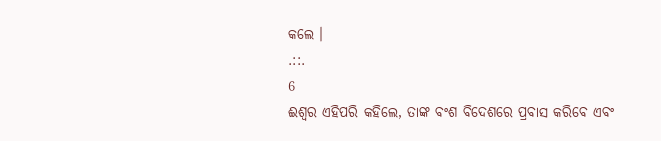କଲେ ।
.::.
6
ଈଶ୍ଵର ଏହିପରି କହିଲେ, ତାଙ୍କ ବଂଶ ବିଦେଶରେ ପ୍ରବାସ କରିବେ ଏବଂ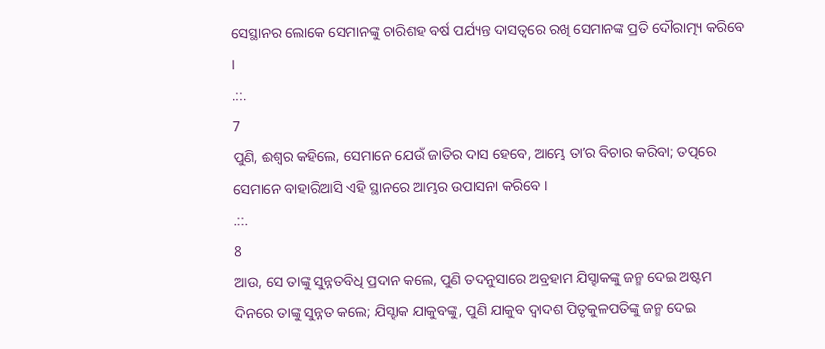ସେସ୍ଥାନର ଲୋକେ ସେମାନଙ୍କୁ ଚାରିଶହ ବର୍ଷ ପର୍ଯ୍ୟନ୍ତ ଦାସତ୍ଵରେ ରଖି ସେମାନଙ୍କ ପ୍ରତି ଦୌରାତ୍ମ୍ୟ କରିବେ ।
.::.
7
ପୁଣି, ଈଶ୍ଵର କହିଲେ, ସେମାନେ ଯେଉଁ ଜାତିର ଦାସ ହେବେ, ଆମ୍ଭେ ତାʼର ବିଚାର କରିବା; ତତ୍ପରେ ସେମାନେ ବାହାରିଆସି ଏହି ସ୍ଥାନରେ ଆମ୍ଭର ଉପାସନା କରିବେ ।
.::.
8
ଆଉ, ସେ ତାଙ୍କୁ ସୁନ୍ନତବିଧି ପ୍ରଦାନ କଲେ, ପୁଣି ତଦନୁସାରେ ଅବ୍ରହାମ ଯିସ୍ହାକଙ୍କୁ ଜନ୍ମ ଦେଇ ଅଷ୍ଟମ ଦିନରେ ତାଙ୍କୁ ସୁନ୍ନତ କଲେ; ଯିସ୍ହାକ ଯାକୁବଙ୍କୁ, ପୁଣି ଯାକୁବ ଦ୍ଵାଦଶ ପିତୃକୁଳପତିଙ୍କୁ ଜନ୍ମ ଦେଇ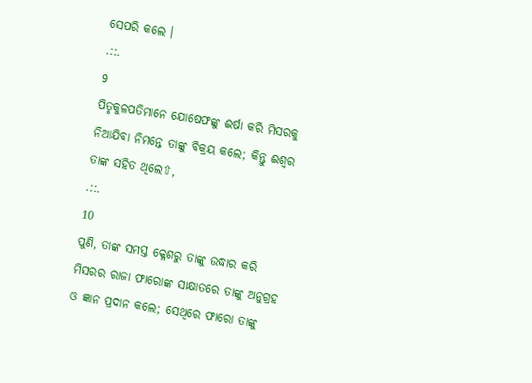ସେପରି କଲେ ।
.::.
9
ପିତୃକୁଳପତିମାନେ ଯୋଷେଫଙ୍କୁ ଈର୍ଷା କରି ମିସରକୁ ନିଆଯିବା ନିମନ୍ତେ ତାଙ୍କୁ ବିକ୍ରୟ କଲେ; କିନ୍ତୁ ଈଶ୍ଵର ତାଙ୍କ ସହିତ ଥିଲେ⇧,
.::.
10
ପୁଣି, ତାଙ୍କ ସମସ୍ତ କ୍ଳେଶରୁ ତାଙ୍କୁ ଉଦ୍ଧାର କରି ମିସରର ରାଜା ଫାରୋଙ୍କ ସାକ୍ଷାତରେ ତାଙ୍କୁ ଅନୁଗ୍ରହ ଓ ଜ୍ଞାନ ପ୍ରଦାନ କଲେ; ସେଥିରେ ଫାରୋ ତାଙ୍କୁ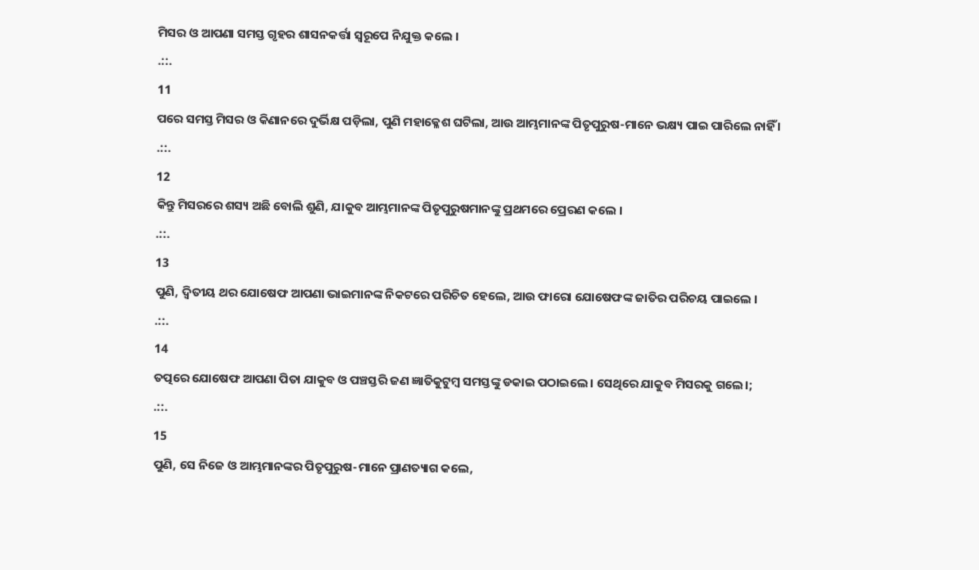ମିସର ଓ ଆପଣା ସମସ୍ତ ଗୃହର ଶାସନକର୍ତ୍ତା ସ୍ଵରୂପେ ନିଯୁକ୍ତ କଲେ ।
.::.
11
ପରେ ସମସ୍ତ ମିସର ଓ କିଣାନରେ ଦୁର୍ଭିକ୍ଷ ପଡ଼ିଲା, ପୁଣି ମହାକ୍ଳେଶ ଘଟିଲା, ଆଉ ଆମ୍ଭମାନଙ୍କ ପିତୃପୁରୁଷ-ମାନେ ଭକ୍ଷ୍ୟ ପାଇ ପାରିଲେ ନାହିଁ ।
.::.
12
କିନ୍ତୁ ମିସରରେ ଶସ୍ୟ ଅଛି ବୋଲି ଶୁଣି, ଯାକୁବ ଆମ୍ଭମାନଙ୍କ ପିତୃପୁରୁଷମାନଙ୍କୁ ପ୍ରଥମରେ ପ୍ରେରଣ କଲେ ।
.::.
13
ପୁଣି, ଦ୍ଵିତୀୟ ଥର ଯୋଷେଫ ଆପଣା ଭାଇମାନଙ୍କ ନିକଟରେ ପରିଚିତ ହେଲେ, ଆଉ ଫାରୋ ଯୋଷେଫଙ୍କ ଜାତିର ପରିଚୟ ପାଇଲେ ।
.::.
14
ତତ୍ପରେ ଯୋଷେଫ ଆପଣା ପିତା ଯାକୁବ ଓ ପଞ୍ଚସ୍ତରି ଜଣ ଜ୍ଞାତିକୁଟୁମ୍ଵ ସମସ୍ତଙ୍କୁ ଡକାଇ ପଠାଇଲେ । ସେଥିରେ ଯାକୁବ ମିସରକୁ ଗଲେ।;
.::.
15
ପୁଣି, ସେ ନିଜେ ଓ ଆମ୍ଭମାନଙ୍କର ପିତୃପୁରୁଷ-ମାନେ ପ୍ରାଣତ୍ୟାଗ କଲେ,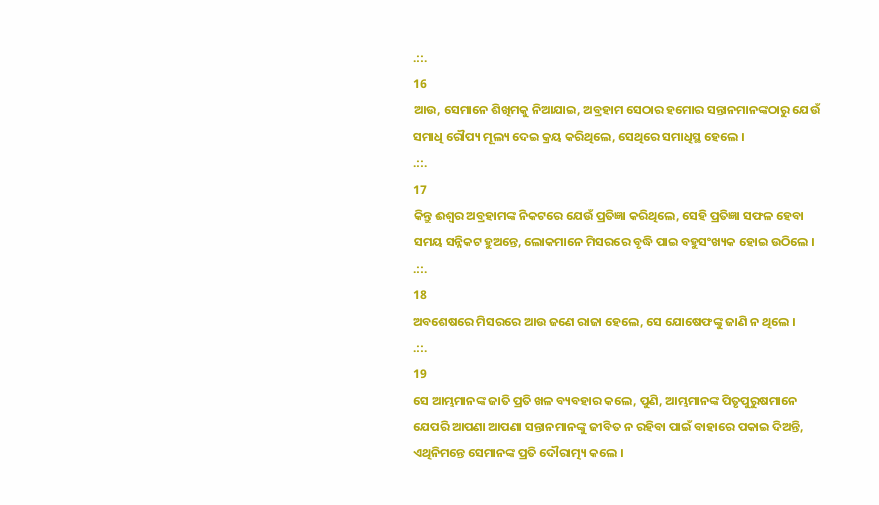.::.
16
ଆଉ, ସେମାନେ ଶିଖିମକୁ ନିଆଯାଇ, ଅବ୍ରହାମ ସେଠାର ହମୋର ସନ୍ତାନମାନଙ୍କଠାରୁ ଯେଉଁ ସମାଧି ରୌପ୍ୟ ମୂଲ୍ୟ ଦେଇ କ୍ରୟ କରିଥିଲେ, ସେଥିରେ ସମାଧିସ୍ଥ ହେଲେ ।
.::.
17
କିନ୍ତୁ ଈଶ୍ଵର ଅବ୍ରହାମଙ୍କ ନିକଟରେ ଯେଉଁ ପ୍ରତିଜ୍ଞା କରିଥିଲେ, ସେହି ପ୍ରତିଜ୍ଞା ସଫଳ ହେବା ସମୟ ସନ୍ନିକଟ ହୁଅନ୍ତେ, ଲୋକମାନେ ମିସରରେ ବୃଦ୍ଧି ପାଇ ବହୁସଂଖ୍ୟକ ହୋଇ ଉଠିଲେ ।
.::.
18
ଅବଶେଷରେ ମିସରରେ ଆଉ ଜଣେ ରାଜା ହେଲେ, ସେ ଯୋଷେଫଙ୍କୁ ଜାଣି ନ ଥିଲେ ।
.::.
19
ସେ ଆମ୍ଭମାନଙ୍କ ଜାତି ପ୍ରତି ଖଳ ବ୍ୟବହାର କଲେ, ପୁଣି, ଆମ୍ଭମାନଙ୍କ ପିତୃପୁରୁଷମାନେ ଯେପରି ଆପଣା ଆପଣା ସନ୍ତାନମାନଙ୍କୁ ଜୀବିତ ନ ରହିବା ପାଇଁ ବାହାରେ ପକାଇ ଦିଅନ୍ତି, ଏଥିନିମନ୍ତେ ସେମାନଙ୍କ ପ୍ରତି ଦୌରାତ୍ମ୍ୟ କଲେ ।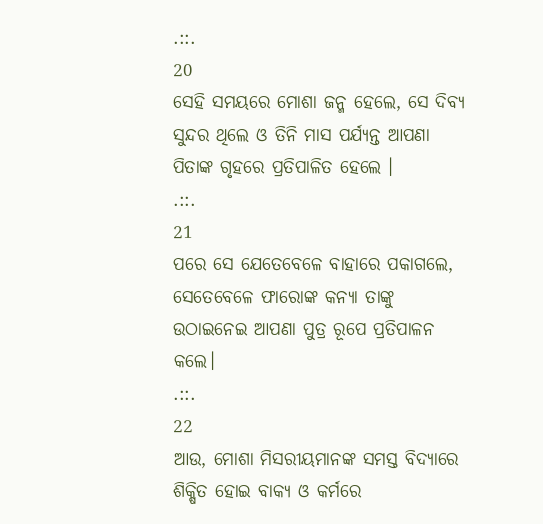.::.
20
ସେହି ସମୟରେ ମୋଶା ଜନ୍ମ ହେଲେ, ସେ ଦିବ୍ୟ ସୁନ୍ଦର ଥିଲେ ଓ ତିନି ମାସ ପର୍ଯ୍ୟନ୍ତ ଆପଣା ପିତାଙ୍କ ଗୃହରେ ପ୍ରତିପାଳିତ ହେଲେ ।
.::.
21
ପରେ ସେ ଯେତେବେଳେ ବାହାରେ ପକାଗଲେ, ସେତେବେଳେ ଫାରୋଙ୍କ କନ୍ୟା ତାଙ୍କୁ ଉଠାଇନେଇ ଆପଣା ପୁତ୍ର ରୂପେ ପ୍ରତିପାଳନ କଲେ।
.::.
22
ଆଉ, ମୋଶା ମିସରୀୟମାନଙ୍କ ସମସ୍ତ ବିଦ୍ୟାରେ ଶିକ୍ଷିତ ହୋଇ ବାକ୍ୟ ଓ କର୍ମରେ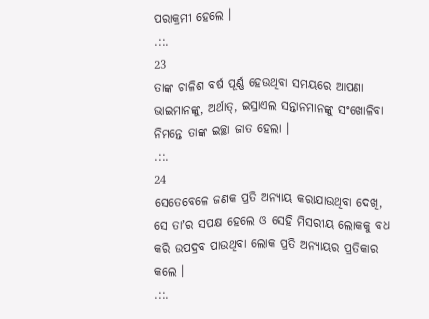ପରାକ୍ରମୀ ହେଲେ ।
.::.
23
ତାଙ୍କ ଚାଳିଶ ବର୍ଷ ପୂର୍ଣ୍ଣ ହେଉଥିବା ସମୟରେ ଆପଣା ଭାଇମାନଙ୍କୁ, ଅର୍ଥାତ୍, ଇସ୍ରାଏଲ ସନ୍ତାନମାନଙ୍କୁ ସଂଖୋଳିବା ନିମନ୍ତେ ତାଙ୍କ ଇଚ୍ଛା ଜାତ ହେଲା ।
.::.
24
ସେତେବେଳେ ଜଣକ ପ୍ରତି ଅନ୍ୟାୟ କରାଯାଉଥିବା ଦେଖି, ସେ ତାʼର ସପକ୍ଷ ହେଲେ ଓ ସେହି ମିସରୀୟ ଲୋକକୁ ବଧ କରି ଉପଦ୍ରବ ପାଉଥିବା ଲୋକ ପ୍ରତି ଅନ୍ୟାୟର ପ୍ରତିକାର କଲେ ।
.::.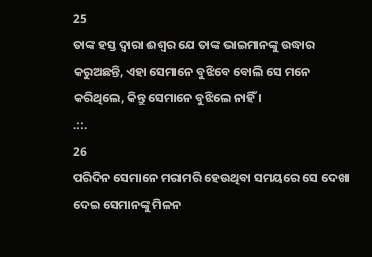25
ତାଙ୍କ ହସ୍ତ ଦ୍ଵାରା ଈଶ୍ଵର ଯେ ତାଙ୍କ ଭାଇମାନଙ୍କୁ ଉଦ୍ଧାର କରୁଅଛନ୍ତି, ଏହା ସେମାନେ ବୁଝିବେ ବୋଲି ସେ ମନେ କରିଥିଲେ, କିନ୍ତୁ ସେମାନେ ବୁଝିଲେ ନାହିଁ ।
.::.
26
ପରିଦିନ ସେମାନେ ମରାମରି ହେଉଥିବା ସମୟରେ ସେ ଦେଖା ଦେଇ ସେମାନଙ୍କୁ ମିଳନ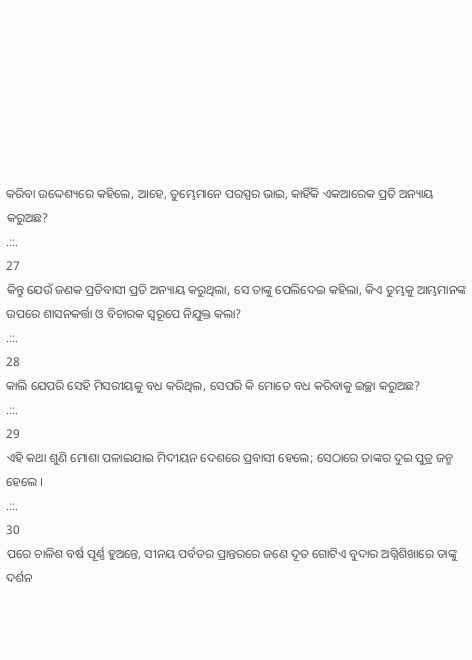କରିବା ଉଦ୍ଦେଶ୍ୟରେ କହିଲେ, ଆହେ, ତୁମ୍ଭେମାନେ ପରସ୍ପର ଭାଇ, କାହିଁକି ଏକଆରେକ ପ୍ରତି ଅନ୍ୟାୟ କରୁଅଛ?
.::.
27
କିନ୍ତୁ ଯେଉଁ ଜଣକ ପ୍ରତିବାସୀ ପ୍ରତି ଅନ୍ୟାୟ କରୁଥିଲା, ସେ ତାଙ୍କୁ ପେଲିଦେଇ କହିଲା, କିଏ ତୁମ୍ଭକୁ ଆମ୍ଭମାନଙ୍କ ଉପରେ ଶାସନକର୍ତ୍ତା ଓ ବିଚାରକ ସ୍ଵରୂପେ ନିଯୁକ୍ତ କଲା?
.::.
28
କାଲି ଯେପରି ସେହି ମିସରୀୟକୁ ବଧ କରିଥିଲ, ସେପରି କି ମୋତେ ବଧ କରିବାକୁ ଇଚ୍ଛା କରୁଅଛ?
.::.
29
ଏହି କଥା ଶୁଣି ମୋଶା ପଳାଇଯାଇ ମିଦୀୟନ ଦେଶରେ ପ୍ରବାସୀ ହେଲେ; ସେଠାରେ ତାଙ୍କର ଦୁଇ ପୁତ୍ର ଜନ୍ମ ହେଲେ ।
.::.
30
ପରେ ଚାଳିଶ ବର୍ଷ ପୂର୍ଣ୍ଣ ହୁଅନ୍ତେ, ସୀନୟ ପର୍ବତର ପ୍ରାନ୍ତରରେ ଜଣେ ଦୂତ ଗୋଟିଏ ବୁଦାର ଅଗ୍ନିଶିଖାରେ ତାଙ୍କୁ ଦର୍ଶନ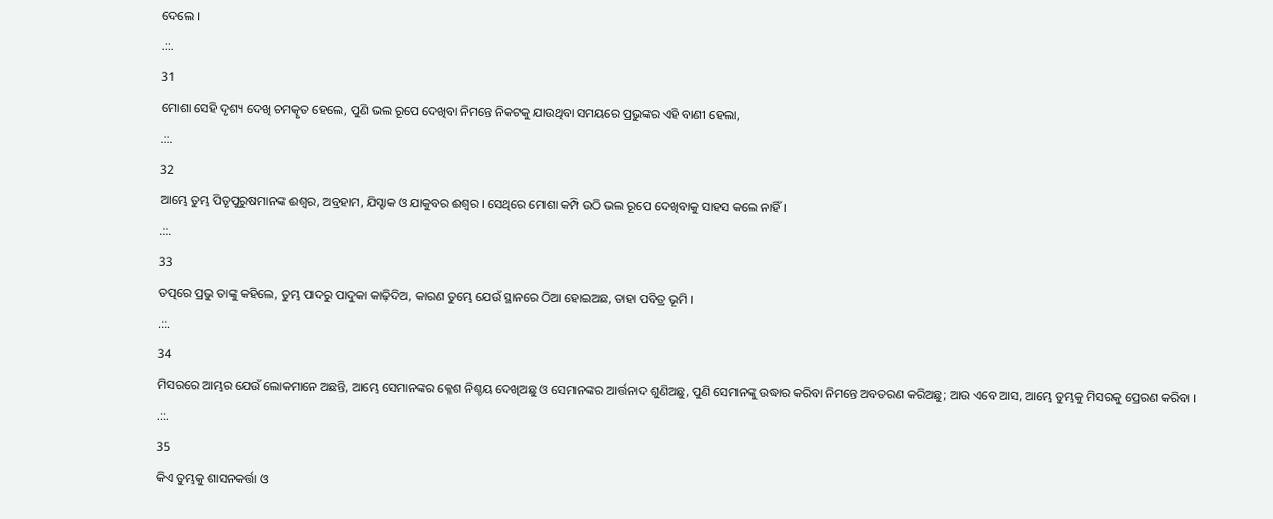ଦେଲେ ।
.::.
31
ମୋଶା ସେହି ଦୃଶ୍ୟ ଦେଖି ଚମତ୍କୃତ ହେଲେ, ପୁଣି ଭଲ ରୂପେ ଦେଖିବା ନିମନ୍ତେ ନିକଟକୁ ଯାଉଥିବା ସମୟରେ ପ୍ରଭୁଙ୍କର ଏହି ବାଣୀ ହେଲା,
.::.
32
ଆମ୍ଭେ ତୁମ୍ଭ ପିତୃପୁରୁଷମାନଙ୍କ ଈଶ୍ଵର, ଅବ୍ରହାମ, ଯିସ୍ହାକ ଓ ଯାକୁବର ଈଶ୍ଵର । ସେଥିରେ ମୋଶା କମ୍ପି ଉଠି ଭଲ ରୂପେ ଦେଖିବାକୁ ସାହସ କଲେ ନାହିଁ ।
.::.
33
ତତ୍ପରେ ପ୍ରଭୁ ତାଙ୍କୁ କହିଲେ, ତୁମ୍ଭ ପାଦରୁ ପାଦୁକା କାଢ଼ିଦିଅ, କାରଣ ତୁମ୍ଭେ ଯେଉଁ ସ୍ଥାନରେ ଠିଆ ହୋଇଅଛ, ତାହା ପବିତ୍ର ଭୂମି ।
.::.
34
ମିସରରେ ଆମ୍ଭର ଯେଉଁ ଲୋକମାନେ ଅଛନ୍ତି, ଆମ୍ଭେ ସେମାନଙ୍କର କ୍ଳେଶ ନିଶ୍ଚୟ ଦେଖିଅଛୁ ଓ ସେମାନଙ୍କର ଆର୍ତ୍ତନାଦ ଶୁଣିଅଛୁ, ପୁଣି ସେମାନଙ୍କୁ ଉଦ୍ଧାର କରିବା ନିମନ୍ତେ ଅବତରଣ କରିଅଛୁ; ଆଉ ଏବେ ଆସ, ଆମ୍ଭେ ତୁମ୍ଭକୁ ମିସରକୁ ପ୍ରେରଣ କରିବା ।
.::.
35
କିଏ ତୁମ୍ଭକୁ ଶାସନକର୍ତ୍ତା ଓ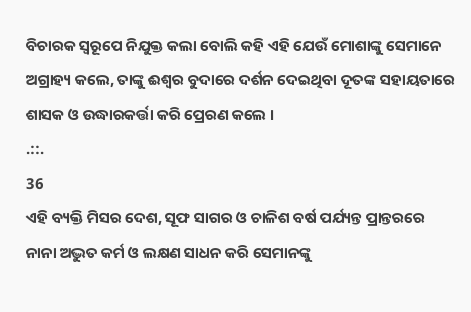ବିଚାରକ ସ୍ଵରୂପେ ନିଯୁକ୍ତ କଲା ବୋଲି କହି ଏହି ଯେଉଁ ମୋଶାଙ୍କୁ ସେମାନେ ଅଗ୍ରାହ୍ୟ କଲେ, ତାଙ୍କୁ ଈଶ୍ଵର ବୁଦାରେ ଦର୍ଶନ ଦେଇଥିବା ଦୂତଙ୍କ ସହାୟତାରେ ଶାସକ ଓ ଉଦ୍ଧାରକର୍ତ୍ତା କରି ପ୍ରେରଣ କଲେ ।
.::.
36
ଏହି ବ୍ୟକ୍ତି ମିସର ଦେଶ, ସୂଫ ସାଗର ଓ ଚାଳିଶ ବର୍ଷ ପର୍ଯ୍ୟନ୍ତ ପ୍ରାନ୍ତରରେ ନାନା ଅଦ୍ଭୁତ କର୍ମ ଓ ଲକ୍ଷଣ ସାଧନ କରି ସେମାନଙ୍କୁ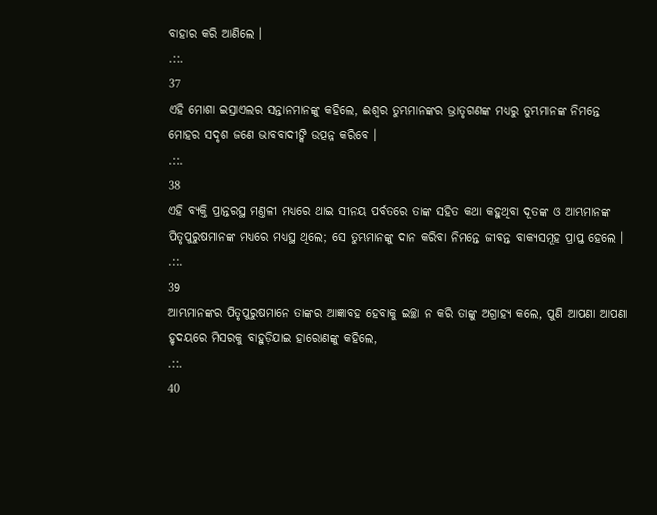ବାହାର କରି ଆଣିଲେ ।
.::.
37
ଏହି ମୋଶା ଇସ୍ରାଏଲର ସନ୍ତାନମାନଙ୍କୁ କହିଲେ, ଈଶ୍ଵର ତୁମ୍ଭମାନଙ୍କର ଭ୍ରାତୃଗଣଙ୍କ ମଧ୍ୟରୁ ତୁମ୍ଭମାନଙ୍କ ନିମନ୍ତେ ମୋହର ସଦୃଶ ଜଣେ ଭାବବାଦୀଙ୍କି ଉତ୍ପନ୍ନ କରିବେ ।
.::.
38
ଏହି ବ୍ୟକ୍ତି ପ୍ରାନ୍ତରସ୍ଥ ମଣ୍ତଳୀ ମଧ୍ୟରେ ଥାଇ ସୀନୟ ପର୍ବତରେ ତାଙ୍କ ସହିତ କଥା କହୁଥିବା ଦୂତଙ୍କ ଓ ଆମ୍ଭମାନଙ୍କ ପିତୃପୁରୁଷମାନଙ୍କ ମଧ୍ୟରେ ମଧ୍ୟସ୍ଥ ଥିଲେ; ସେ ତୁମ୍ଭମାନଙ୍କୁ ଦାନ କରିବା ନିମନ୍ତେ ଜୀବନ୍ତ ବାକ୍ୟସମୂହ ପ୍ରାପ୍ତ ହେଲେ ।
.::.
39
ଆମ୍ଭମାନଙ୍କର ପିତୃପୁରୁଷମାନେ ତାଙ୍କର ଆଜ୍ଞାବହ ହେବାକୁ ଇଚ୍ଛା ନ କରି ତାଙ୍କୁ ଅଗ୍ରାହ୍ୟ କଲେ, ପୁଣି ଆପଣା ଆପଣା ହୃଦୟରେ ମିସରକୁ ବାହୁଡ଼ିଯାଇ ହାରୋଣଙ୍କୁ କହିଲେ,
.::.
40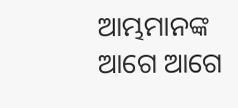ଆମ୍ଭମାନଙ୍କ ଆଗେ ଆଗେ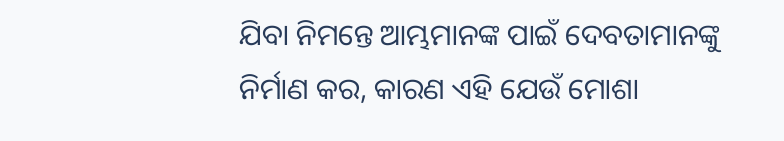ଯିବା ନିମନ୍ତେ ଆମ୍ଭମାନଙ୍କ ପାଇଁ ଦେବତାମାନଙ୍କୁ ନିର୍ମାଣ କର, କାରଣ ଏହି ଯେଉଁ ମୋଶା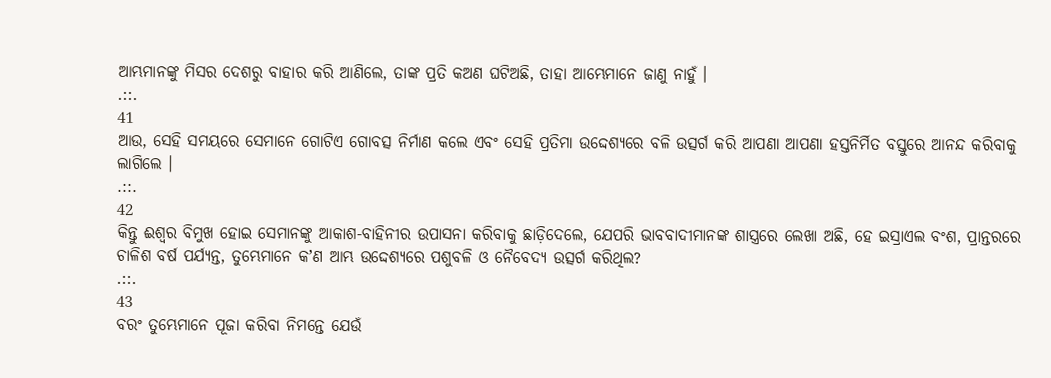ଆମ୍ଭମାନଙ୍କୁ ମିସର ଦେଶରୁ ବାହାର କରି ଆଣିଲେ, ତାଙ୍କ ପ୍ରତି କଅଣ ଘଟିଅଛି, ତାହା ଆମ୍ଭେମାନେ ଜାଣୁ ନାହୁଁ ।
.::.
41
ଆଉ, ସେହି ସମୟରେ ସେମାନେ ଗୋଟିଏ ଗୋବତ୍ସ ନିର୍ମାଣ କଲେ ଏବଂ ସେହି ପ୍ରତିମା ଉଦ୍ଦେଶ୍ୟରେ ବଳି ଉତ୍ସର୍ଗ କରି ଆପଣା ଆପଣା ହସ୍ତନିର୍ମିତ ବସ୍ତୁରେ ଆନନ୍ଦ କରିବାକୁ ଲାଗିଲେ ।
.::.
42
କିନ୍ତୁ ଈଶ୍ଵର ବିମୁଖ ହୋଇ ସେମାନଙ୍କୁ ଆକାଶ-ବାହିନୀର ଉପାସନା କରିବାକୁ ଛାଡ଼ିଦେଲେ, ଯେପରି ଭାବବାଦୀମାନଙ୍କ ଶାସ୍ତ୍ରରେ ଲେଖା ଅଛି, ହେ ଇସ୍ରାଏଲ ବଂଶ, ପ୍ରାନ୍ତରରେ ଚାଳିଶ ବର୍ଷ ପର୍ଯ୍ୟନ୍ତ, ତୁମ୍ଭେମାନେ କʼଣ ଆମ୍ଭ ଉଦ୍ଦେଶ୍ୟରେ ପଶୁବଳି ଓ ନୈବେଦ୍ୟ ଉତ୍ସର୍ଗ କରିଥିଲ?
.::.
43
ବରଂ ତୁମ୍ଭେମାନେ ପୂଜା କରିବା ନିମନ୍ତେ ଯେଉଁ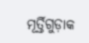ମୂର୍ତ୍ତିଗୁଡ଼ାକ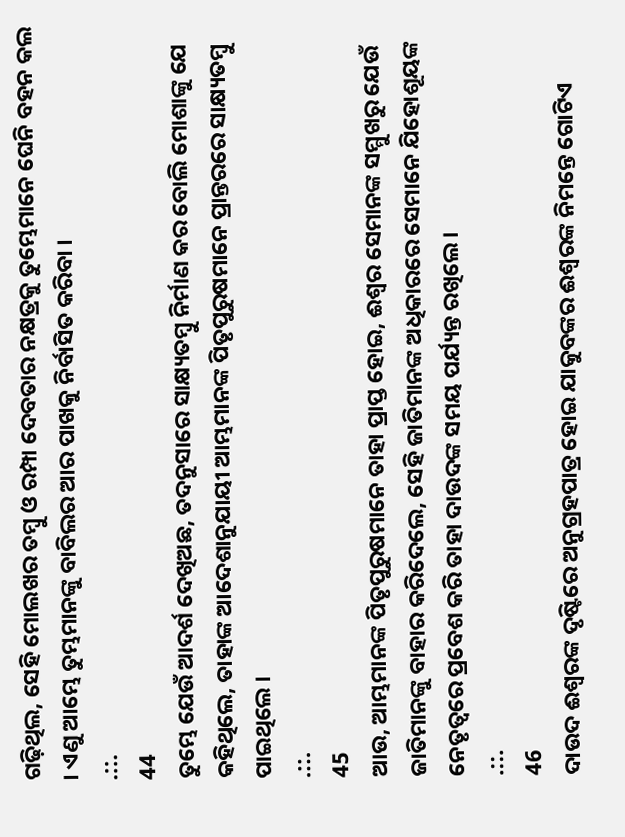ଗଢ଼ିଥିଲ, ସେହି ମୋଲଖର ତମ୍ଵୁ ଓ ରମ୍ପା ଦେବତାର ନକ୍ଷତ୍ରକୁ ତୁମ୍ଭେମାନେ ଘେନି ବହନ କଲ । ଏଣୁ ଆମ୍ଭେ ତୁମ୍ଭମାନଙ୍କୁ ବାବିଲର ଆର ପାଖକୁ ନିର୍ବାସିତ କରିବା ।
.::.
44
ତୁମ୍ଭେ ଯେଉଁ ଆଦର୍ଶ ଦେଖିଅଛ, ତଦନୁସାରେ ସାକ୍ଷ୍ୟତମ୍ଵୁ ନିର୍ମାଣ କର ବୋଲି ମୋଶାଙ୍କୁ ଯେ କହିଥିଲେ, ତାହାଙ୍କ ଆଦେଶାନୁଯାୟୀ ଆମ୍ଭମାନଙ୍କ ପିତୃପୁରୁଷମାନେ ପ୍ରାନ୍ତରରେ ସାକ୍ଷ୍ୟତମ୍ଵୁ ପାଇଥିଲେ ।
.::.
45
ଆଉ, ଆମ୍ଭମାନଙ୍କ ପିତୃପୁରୁଷମାନେ ତାହା ପ୍ରାପ୍ତ ହୋଇ, ଈଶ୍ଵର ସେମାନଙ୍କ ସମ୍ମୁଖରୁ ଯେଉଁ ଜାତିମାନଙ୍କୁ ବାହାର କରିଦେଲେ, ସେହି ଜାତିମାନଙ୍କ ଅଧିକାରରେ ସେମାନେ ଯିହୋଶୂୟଙ୍କ ନେତୃତ୍ଵରେ ପ୍ରବେଶ କରି ତାହା ଦାଉଦଙ୍କ ସମୟ ପର୍ଯ୍ୟନ୍ତ ରଖିଲେ ।
.::.
46
ଦାଉଦ ଈଶ୍ଵରଙ୍କ ଦୃଷ୍ଟିରେ ଅନୁଗ୍ରହପାତ୍ର ହୋଇ ଯାକୁବଙ୍କର ଈଶ୍ଵରଙ୍କ ନିମନ୍ତେ ଗୋଟିଏ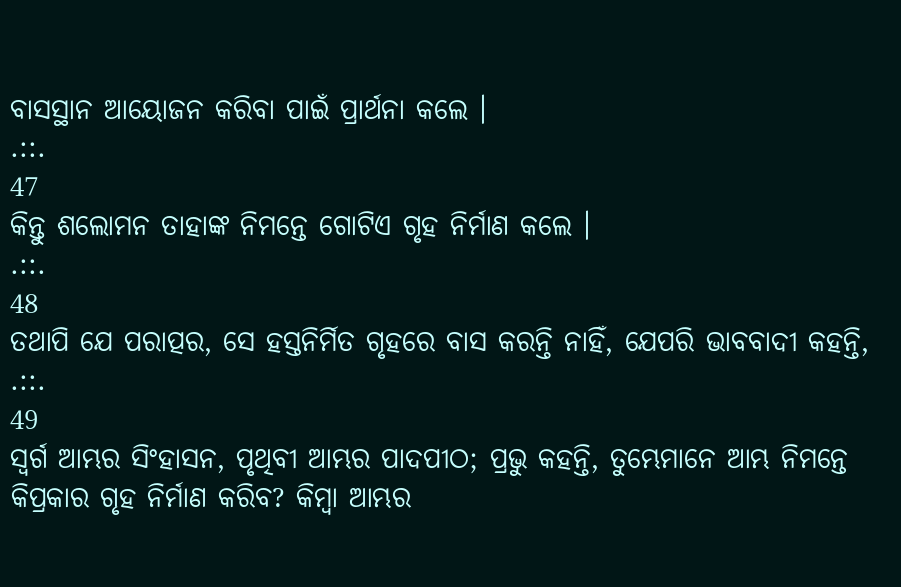ବାସସ୍ଥାନ ଆୟୋଜନ କରିବା ପାଇଁ ପ୍ରାର୍ଥନା କଲେ ।
.::.
47
କିନ୍ତୁ ଶଲୋମନ ତାହାଙ୍କ ନିମନ୍ତେ ଗୋଟିଏ ଗୃହ ନିର୍ମାଣ କଲେ ।
.::.
48
ତଥାପି ଯେ ପରାତ୍ପର, ସେ ହସ୍ତନିର୍ମିତ ଗୃହରେ ବାସ କରନ୍ତି ନାହିଁ, ଯେପରି ଭାବବାଦୀ କହନ୍ତି,
.::.
49
ସ୍ଵର୍ଗ ଆମ୍ଭର ସିଂହାସନ, ପୃଥିବୀ ଆମ୍ଭର ପାଦପୀଠ; ପ୍ରଭୁ କହନ୍ତି, ତୁମ୍ଭେମାନେ ଆମ୍ଭ ନିମନ୍ତେ କିପ୍ରକାର ଗୃହ ନିର୍ମାଣ କରିବ? କିମ୍ଵା ଆମ୍ଭର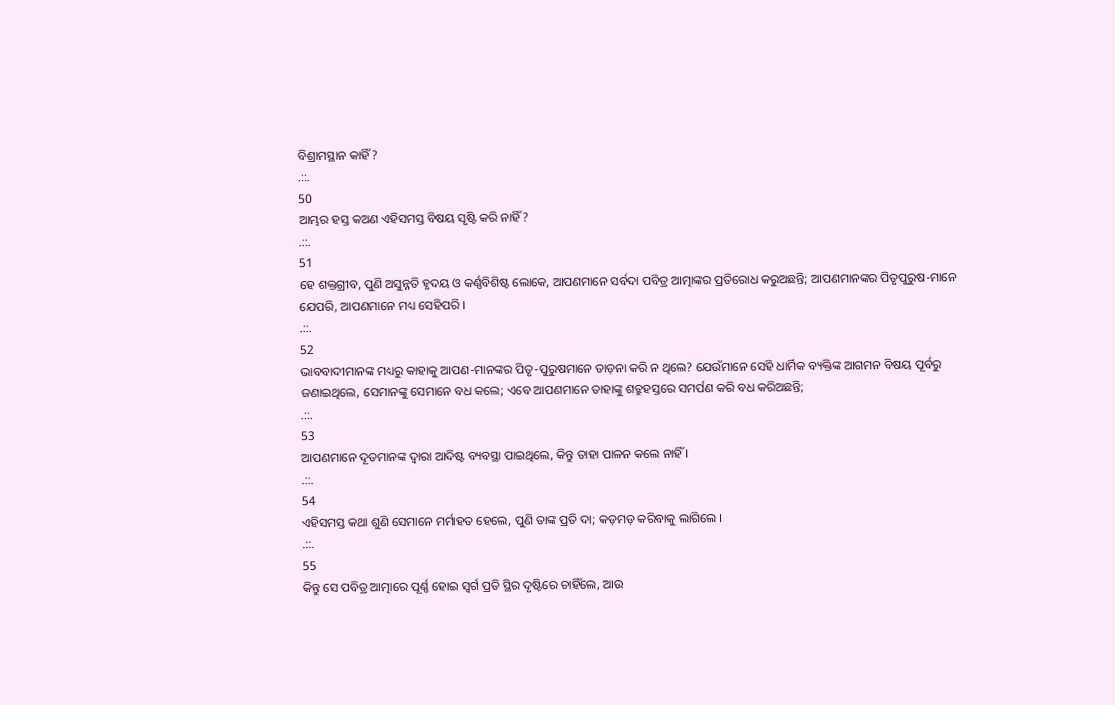ବିଶ୍ରାମସ୍ଥାନ କାହିଁ?
.::.
50
ଆମ୍ଭର ହସ୍ତ କଅଣ ଏହିସମସ୍ତ ବିଷୟ ସୃଷ୍ଟି କରି ନାହିଁ?
.::.
51
ହେ ଶକ୍ତଗ୍ରୀବ, ପୁଣି ଅସୁନ୍ନତି ହୃଦୟ ଓ କର୍ଣ୍ଣବିଶିଷ୍ଟ ଲୋକେ, ଆପଣମାନେ ସର୍ବଦା ପବିତ୍ର ଆତ୍ମାଙ୍କର ପ୍ରତିରୋଧ କରୁଅଛନ୍ତି; ଆପଣମାନଙ୍କର ପିତୃପୁରୁଷ-ମାନେ ଯେପରି, ଆପଣମାନେ ମଧ୍ୟ ସେହିପରି ।
.::.
52
ଭାବବାଦୀମାନଙ୍କ ମଧ୍ୟରୁ କାହାକୁ ଆପଣ-ମାନଙ୍କର ପିତୃ-ପୁରୁଷମାନେ ତାଡ଼ନା କରି ନ ଥିଲେ? ଯେଉଁମାନେ ସେହି ଧାର୍ମିକ ବ୍ୟକ୍ତିଙ୍କ ଆଗମନ ବିଷୟ ପୂର୍ବରୁ ଜଣାଇଥିଲେ, ସେମାନଙ୍କୁ ସେମାନେ ବଧ କଲେ; ଏବେ ଆପଣମାନେ ତାହାଙ୍କୁ ଶତ୍ରୁହସ୍ତରେ ସମର୍ପଣ କରି ବଧ କରିଅଛନ୍ତି;
.::.
53
ଆପଣମାନେ ଦୂତମାନଙ୍କ ଦ୍ଵାରା ଆଦିଷ୍ଟ ବ୍ୟବସ୍ଥା ପାଇଥିଲେ, କିନ୍ତୁ ତାହା ପାଳନ କଲେ ନାହିଁ ।
.::.
54
ଏହିସମସ୍ତ କଥା ଶୁଣି ସେମାନେ ମର୍ମାହତ ହେଲେ, ପୁଣି ତାଙ୍କ ପ୍ରତି ଦା; କଡ଼ମଡ଼ କରିବାକୁ ଲାଗିଲେ ।
.::.
55
କିନ୍ତୁ ସେ ପବିତ୍ର ଆତ୍ମାରେ ପୂର୍ଣ୍ଣ ହୋଇ ସ୍ଵର୍ଗ ପ୍ରତି ସ୍ଥିର ଦୃଷ୍ଟିରେ ଚାହିଁଲେ, ଆଉ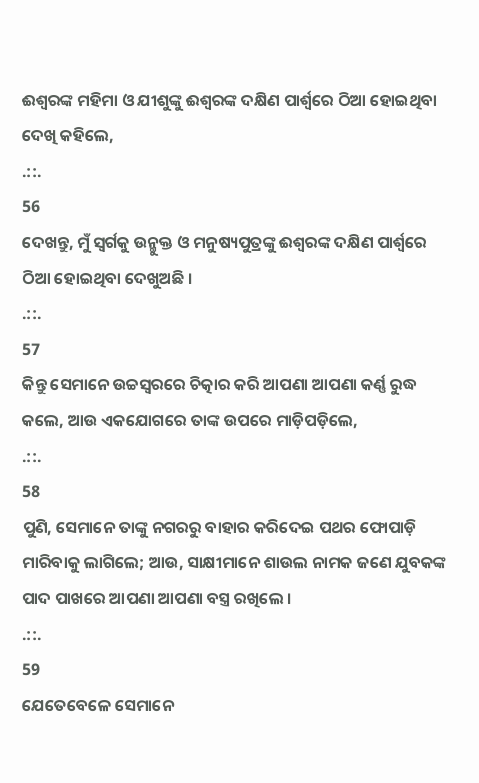ଈଶ୍ଵରଙ୍କ ମହିମା ଓ ଯୀଶୁଙ୍କୁ ଈଶ୍ଵରଙ୍କ ଦକ୍ଷିଣ ପାର୍ଶ୍ଵରେ ଠିଆ ହୋଇଥିବା ଦେଖି କହିଲେ,
.::.
56
ଦେଖନ୍ତୁ, ମୁଁ ସ୍ଵର୍ଗକୁ ଉନ୍ମୁକ୍ତ ଓ ମନୁଷ୍ୟପୁତ୍ରଙ୍କୁ ଈଶ୍ଵରଙ୍କ ଦକ୍ଷିଣ ପାର୍ଶ୍ଵରେ ଠିଆ ହୋଇଥିବା ଦେଖୁଅଛି ।
.::.
57
କିନ୍ତୁ ସେମାନେ ଉଚ୍ଚସ୍ଵରରେ ଚିତ୍କାର କରି ଆପଣା ଆପଣା କର୍ଣ୍ଣ ରୁଦ୍ଧ କଲେ, ଆଉ ଏକଯୋଗରେ ତାଙ୍କ ଉପରେ ମାଡ଼ିପଡ଼ିଲେ,
.::.
58
ପୁଣି, ସେମାନେ ତାଙ୍କୁ ନଗରରୁ ବାହାର କରିଦେଇ ପଥର ଫୋପାଡ଼ି ମାରିବାକୁ ଲାଗିଲେ; ଆଉ, ସାକ୍ଷୀମାନେ ଶାଉଲ ନାମକ ଜଣେ ଯୁବକଙ୍କ ପାଦ ପାଖରେ ଆପଣା ଆପଣା ବସ୍ତ୍ର ରଖିଲେ ।
.::.
59
ଯେତେବେଳେ ସେମାନେ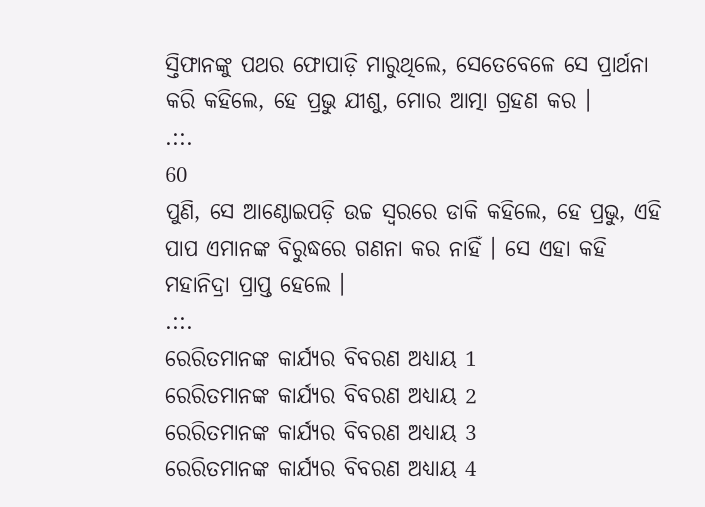ସ୍ତିଫାନଙ୍କୁ ପଥର ଫୋପାଡ଼ି ମାରୁଥିଲେ, ସେତେବେଳେ ସେ ପ୍ରାର୍ଥନା କରି କହିଲେ, ହେ ପ୍ରଭୁ ଯୀଶୁ, ମୋର ଆତ୍ମା ଗ୍ରହଣ କର ।
.::.
60
ପୁଣି, ସେ ଆଣ୍ଠୋଇପଡ଼ି ଉଚ୍ଚ ସ୍ଵରରେ ଡାକି କହିଲେ, ହେ ପ୍ରଭୁ, ଏହି ପାପ ଏମାନଙ୍କ ବିରୁଦ୍ଧରେ ଗଣନା କର ନାହିଁ । ସେ ଏହା କହି ମହାନିଦ୍ରା ପ୍ରାପ୍ତ ହେଲେ ।
.::.
ରେରିତମାନଙ୍କ କାର୍ଯ୍ୟର ବିବରଣ ଅଧ୍ୟାୟ 1
ରେରିତମାନଙ୍କ କାର୍ଯ୍ୟର ବିବରଣ ଅଧ୍ୟାୟ 2
ରେରିତମାନଙ୍କ କାର୍ଯ୍ୟର ବିବରଣ ଅଧ୍ୟାୟ 3
ରେରିତମାନଙ୍କ କାର୍ଯ୍ୟର ବିବରଣ ଅଧ୍ୟାୟ 4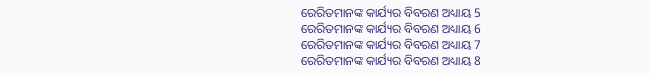ରେରିତମାନଙ୍କ କାର୍ଯ୍ୟର ବିବରଣ ଅଧ୍ୟାୟ 5
ରେରିତମାନଙ୍କ କାର୍ଯ୍ୟର ବିବରଣ ଅଧ୍ୟାୟ 6
ରେରିତମାନଙ୍କ କାର୍ଯ୍ୟର ବିବରଣ ଅଧ୍ୟାୟ 7
ରେରିତମାନଙ୍କ କାର୍ଯ୍ୟର ବିବରଣ ଅଧ୍ୟାୟ 8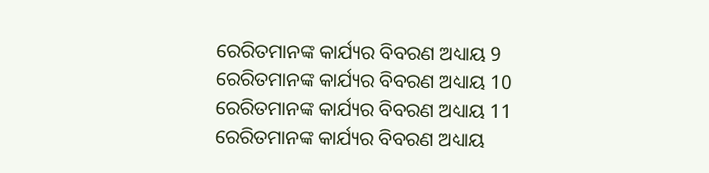ରେରିତମାନଙ୍କ କାର୍ଯ୍ୟର ବିବରଣ ଅଧ୍ୟାୟ 9
ରେରିତମାନଙ୍କ କାର୍ଯ୍ୟର ବିବରଣ ଅଧ୍ୟାୟ 10
ରେରିତମାନଙ୍କ କାର୍ଯ୍ୟର ବିବରଣ ଅଧ୍ୟାୟ 11
ରେରିତମାନଙ୍କ କାର୍ଯ୍ୟର ବିବରଣ ଅଧ୍ୟାୟ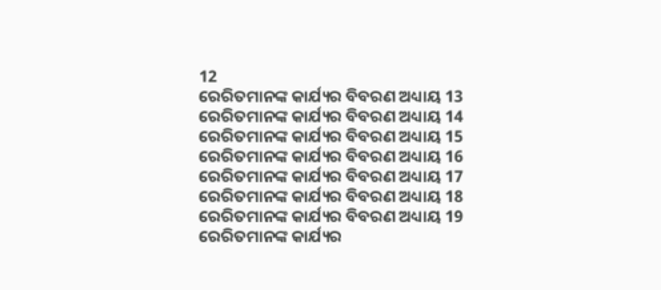12
ରେରିତମାନଙ୍କ କାର୍ଯ୍ୟର ବିବରଣ ଅଧ୍ୟାୟ 13
ରେରିତମାନଙ୍କ କାର୍ଯ୍ୟର ବିବରଣ ଅଧ୍ୟାୟ 14
ରେରିତମାନଙ୍କ କାର୍ଯ୍ୟର ବିବରଣ ଅଧ୍ୟାୟ 15
ରେରିତମାନଙ୍କ କାର୍ଯ୍ୟର ବିବରଣ ଅଧ୍ୟାୟ 16
ରେରିତମାନଙ୍କ କାର୍ଯ୍ୟର ବିବରଣ ଅଧ୍ୟାୟ 17
ରେରିତମାନଙ୍କ କାର୍ଯ୍ୟର ବିବରଣ ଅଧ୍ୟାୟ 18
ରେରିତମାନଙ୍କ କାର୍ଯ୍ୟର ବିବରଣ ଅଧ୍ୟାୟ 19
ରେରିତମାନଙ୍କ କାର୍ଯ୍ୟର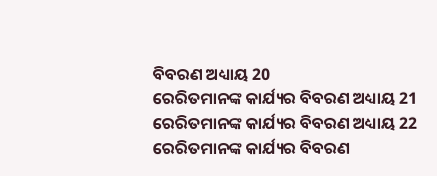ବିବରଣ ଅଧ୍ୟାୟ 20
ରେରିତମାନଙ୍କ କାର୍ଯ୍ୟର ବିବରଣ ଅଧ୍ୟାୟ 21
ରେରିତମାନଙ୍କ କାର୍ଯ୍ୟର ବିବରଣ ଅଧ୍ୟାୟ 22
ରେରିତମାନଙ୍କ କାର୍ଯ୍ୟର ବିବରଣ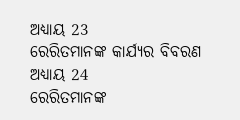ଅଧ୍ୟାୟ 23
ରେରିତମାନଙ୍କ କାର୍ଯ୍ୟର ବିବରଣ ଅଧ୍ୟାୟ 24
ରେରିତମାନଙ୍କ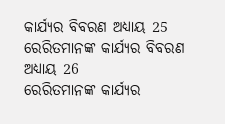କାର୍ଯ୍ୟର ବିବରଣ ଅଧ୍ୟାୟ 25
ରେରିତମାନଙ୍କ କାର୍ଯ୍ୟର ବିବରଣ ଅଧ୍ୟାୟ 26
ରେରିତମାନଙ୍କ କାର୍ଯ୍ୟର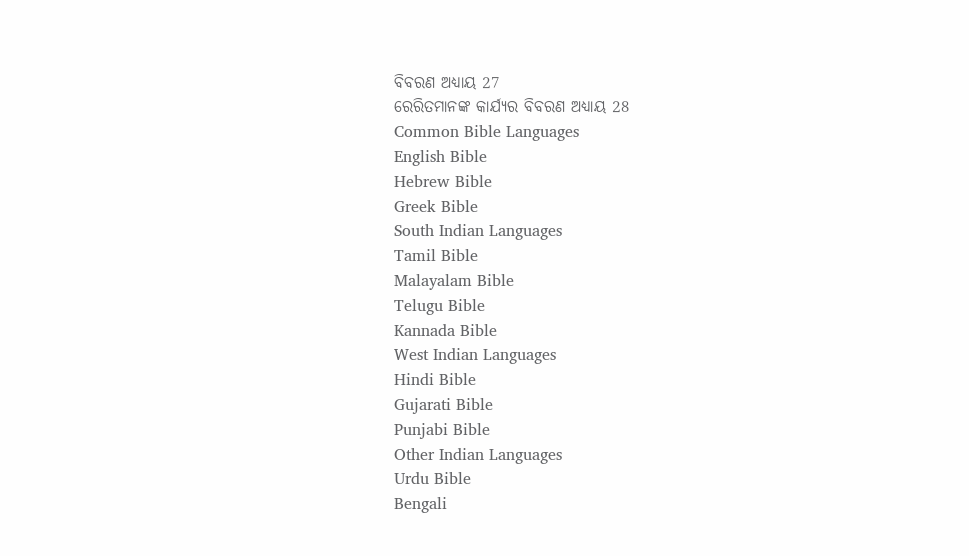ବିବରଣ ଅଧ୍ୟାୟ 27
ରେରିତମାନଙ୍କ କାର୍ଯ୍ୟର ବିବରଣ ଅଧ୍ୟାୟ 28
Common Bible Languages
English Bible
Hebrew Bible
Greek Bible
South Indian Languages
Tamil Bible
Malayalam Bible
Telugu Bible
Kannada Bible
West Indian Languages
Hindi Bible
Gujarati Bible
Punjabi Bible
Other Indian Languages
Urdu Bible
Bengali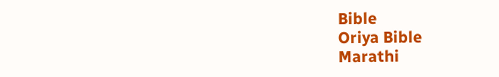Bible
Oriya Bible
Marathi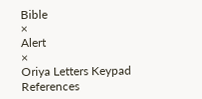Bible
×
Alert
×
Oriya Letters Keypad References